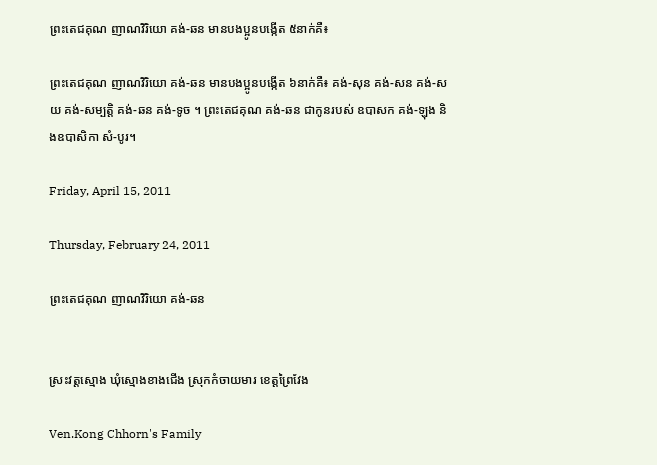ព្រះតេជគុណ ញាណវិរិយោ គង់-ឆន មានបងប្អូនបង្កើត ៥នាក់គឺ៖

ព្រះតេជគុណ ញាណវិរិយោ គង់-ឆន មានបងប្អូនបង្កើត ៦នាក់គឺ៖ គង់-សុន គង់-សន គង់-សយ គង់-សម្បត្តិ គង់-ឆន គង់-ទូច ។ ព្រះតេជគុណ គង់-ឆន ជាកូនរបស់ ឧបាសក គង់-ឡុង និងឧបាសិកា សំ-បូរ។

Friday, April 15, 2011

Thursday, February 24, 2011

ព្រះតេជគុណ ញាណវិរិយោ គង់-ឆន


ស្រះវត្តស្មោង ឃុំស្មោងខាងជើង ស្រុកកំចាយមារ ខេត្តព្រៃវែង

Ven.Kong Chhorn's Family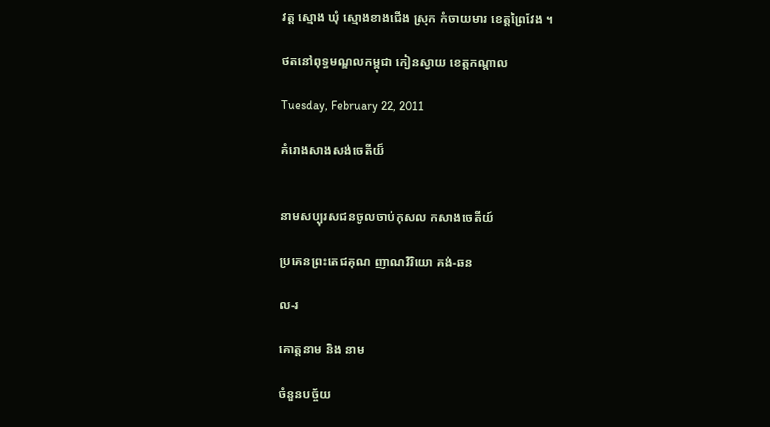វត្ត ស្មោង ឃុំ ស្មោងខាងជើង ស្រុក កំចាយមារ ខេត្តព្រៃវែង ។

ថតនៅពុទ្ធមណ្ឌលកម្ពុជា កៀនស្វាយ ខេត្តកណ្តាល

Tuesday, February 22, 2011

គំរោងសាងសង់ចេតីយ៏


នាមសប្បុរសជនចូលចាប់កុសល កសាងចេតីយ៍

ប្រគេនព្រះតេជគុណ ញាណវិរិយោ គង់-ឆន

ល-រ

គោត្តនាម និង នាម

ចំនួនបច្ច័យ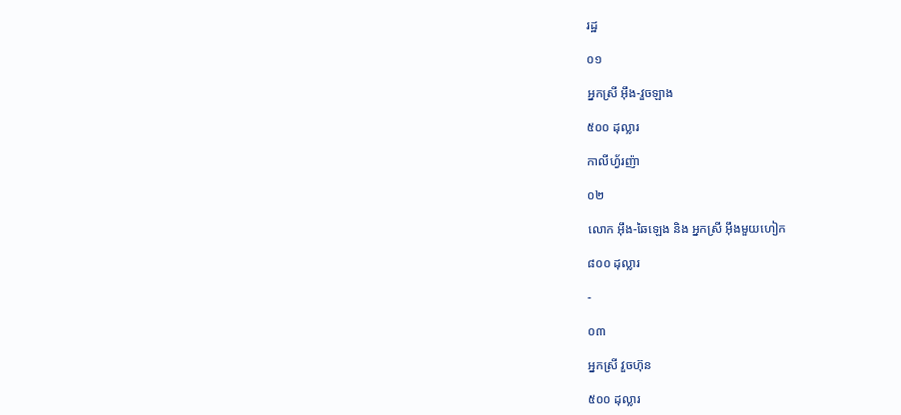រដ្ឋ

០១

អ្នកស្រី អ៊ឹង-វួចឡាង

៥០០ ដុល្លារ

កាលីហ្វ័រញ៉ា

០២

លោក អ៊ឹង-ឆៃឡេង និង អ្នកស្រី អ៊ឹងមួយហៀក

៨០០ ដុល្លារ

-

០៣

អ្នកស្រី វួចហ៊ុន

៥០០ ដុល្លារ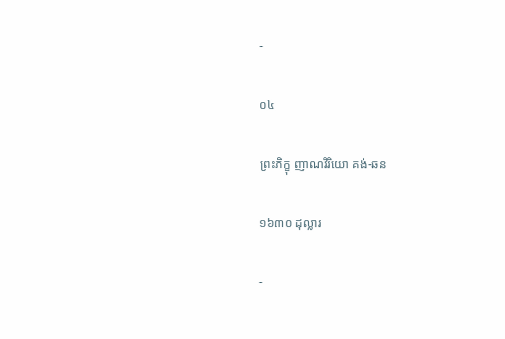-

០៤

ព្រះភិក្ខុ ញាណវិរិយោ គង់-ឆន

១៦៣០ ដុល្លារ

-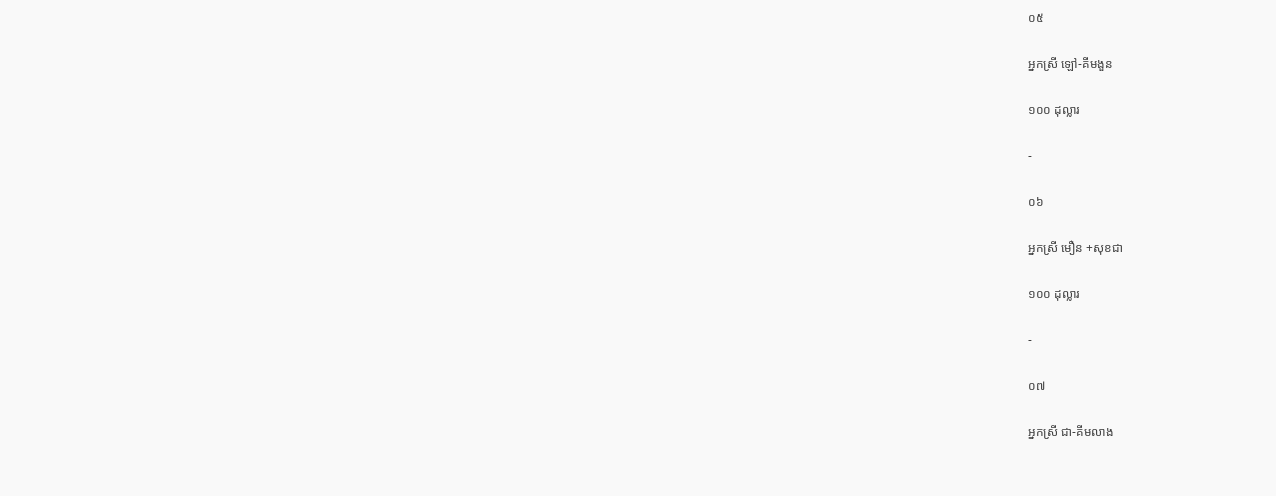០៥

អ្នកស្រី ឡៅ-គីមងួន

១០០ ដុល្លារ

-

០៦

អ្នកស្រី មឿន +សុខជា

១០០ ដុល្លារ

-

០៧

អ្នកស្រី ជា-គីមលាង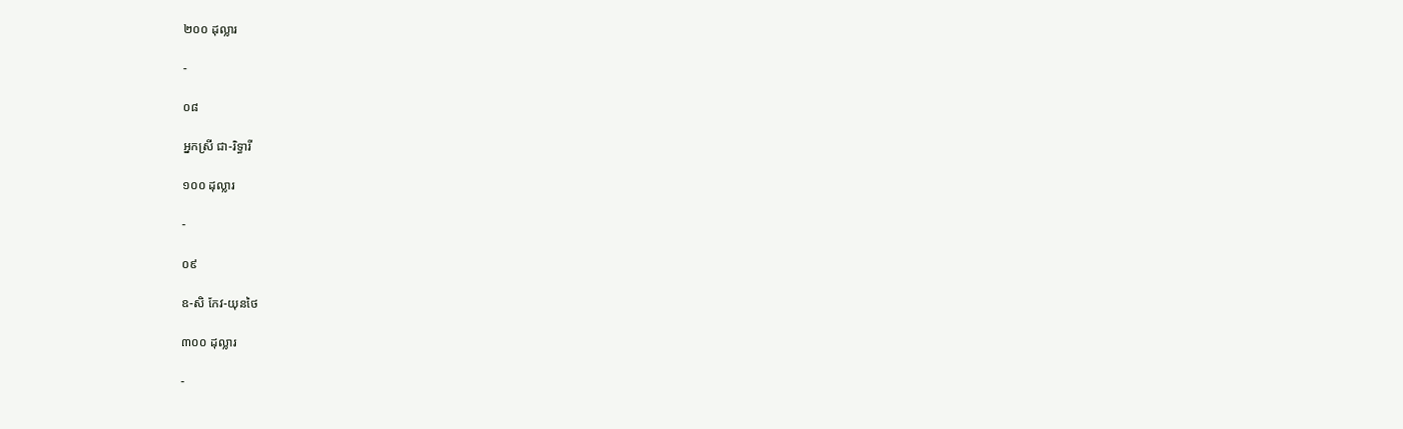២០០ ដុល្លារ

-

០៨

អ្នកស្រី ជា-រិទ្ធារី

១០០ ដុល្លារ

-

០៩

ឧ-សិ កែវ-យុនថៃ

៣០០ ដុល្លារ

-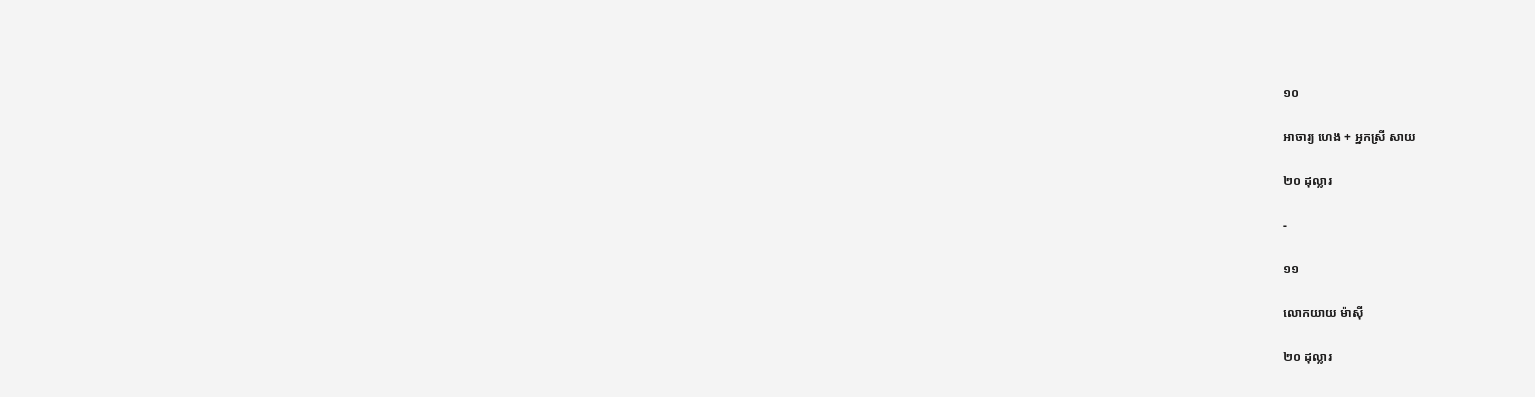១០

អាចារ្យ ហេង + អ្នកស្រី សាយ

២០ ដុល្លារ

-

១១

លោកយាយ ម៉ាស៊ី

២០ ដុល្លារ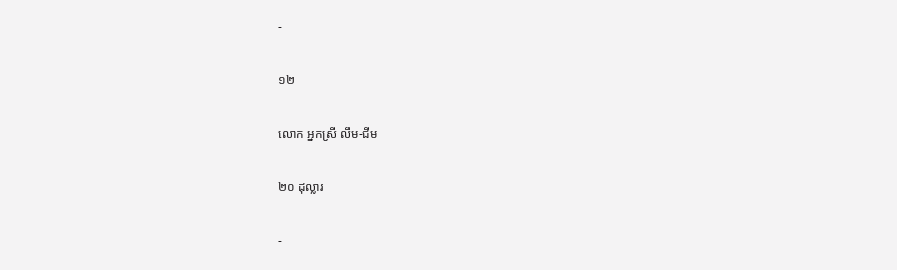-

១២

លោក អ្នកស្រី លឹម-ជីម

២០ ដុល្លារ

-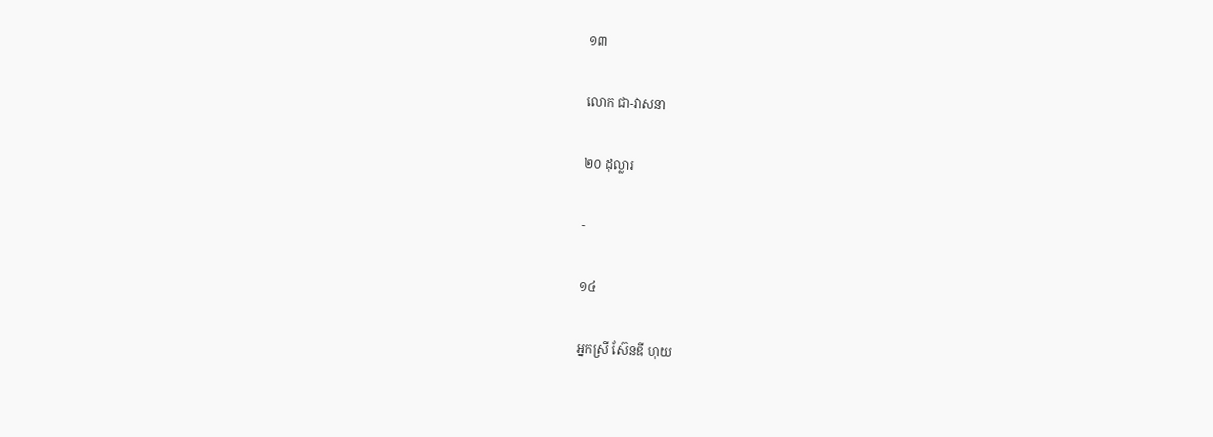១៣

លោក ជា-វាសនា

២០ ដុល្លារ

-

១៤

អ្នកស្រី ស៊ែនឌី ហុយ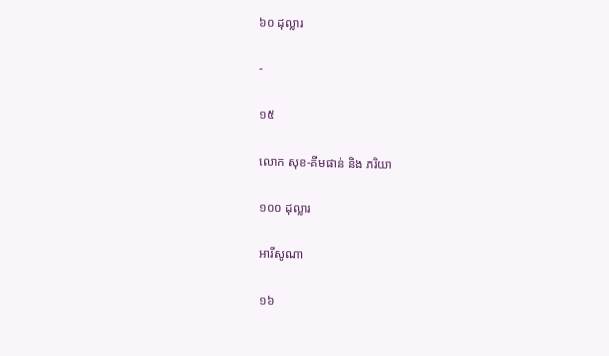៦០ ដុល្លារ

-

១៥

លោក សុខ-គីមផាន់ និង ភរិយា

១០០ ដុល្លារ

អារីសូណា

១៦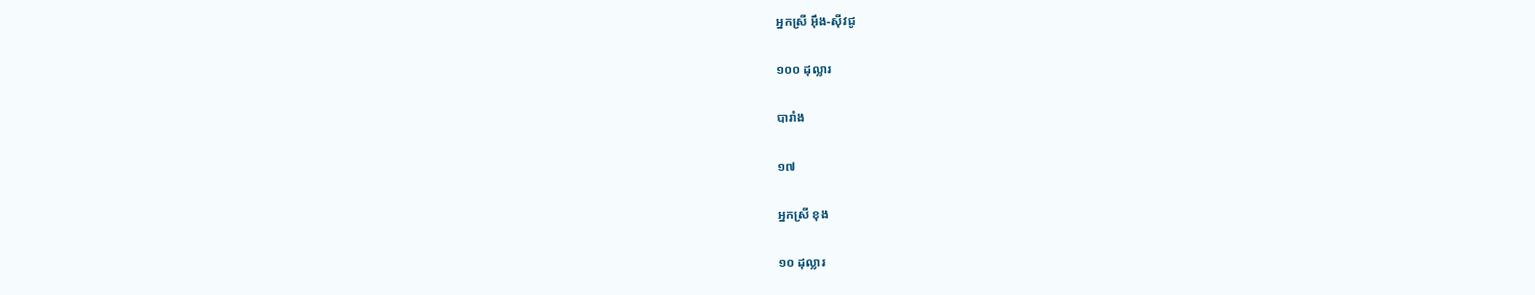អ្នកស្រី អ៊ឹង-ស៊ីវជូ

១០០ ដុល្លារ

បារាំង

១៧

អ្នកស្រី ខុង

១០ ដុល្លារ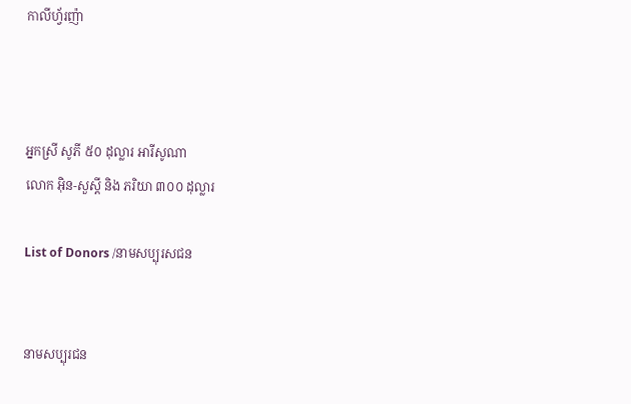កាលីហ្វ័រញ៉ា



អ្នកស្រី សូភី ៥០ ដុល្លារ អារីសូណា
លោក អ៊ិន-សួស្តី និង ភរិយា ៣០០ ដុល្លារ

List of Donors /នាមសប្បុរសជន


នាមសប្បុរជន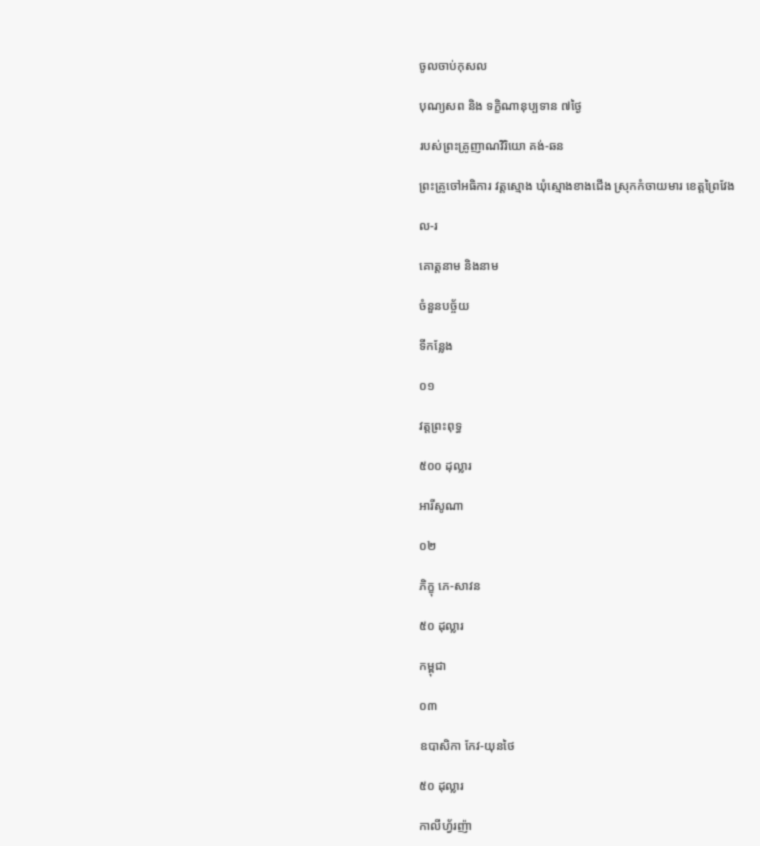ចូលចាប់កុសល

បុណ្យសព និង ទក្ខិណានុប្បទាន ៧ថ្ងៃ

របស់ព្រះគ្រូញាណវិរិយោ គង់-ឆន

ព្រះគ្រូចៅអធិការ វត្តស្មោង ឃុំស្មោងខាងជើង ស្រុកកំចាយមារ ខេត្តព្រៃវែង

ល-រ

គោត្តនាម និងនាម

ចំនួនបច្ច័យ

ទីកន្លែង

០១

វត្តព្រះពុទ្ធ

៥០០ ដុល្លារ

អារីសូណា

០២

ភិក្ខុ ភេ-សាវន

៥០ ដុល្លារ

កម្ពុជា

០៣

ឧបាសិកា កែវ-យុនថៃ

៥០ ដុល្លារ

កាលីហ្វ័រញ៉ា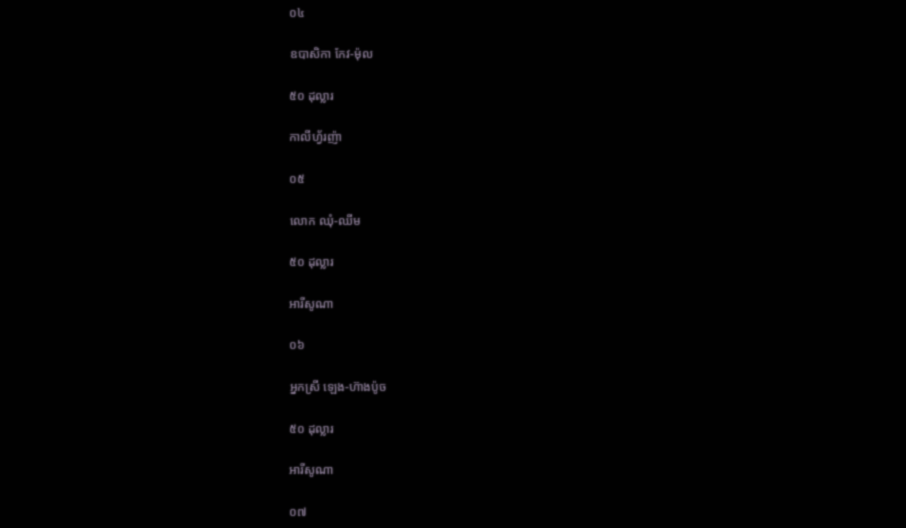០៤

ឧបាសិកា កែវ-ម៉ុល

៥០ ដុល្លារ

កាលីហ្វ័រញ៉ា

០៥

លោក ឈុំ-ឈីម

៥០ ដុល្លារ

អារីសូណា

០៦

អ្នកស្រី ឡេង-ហ៊ាងប៉ូច

៥០ ដុល្លារ

អារីសូណា

០៧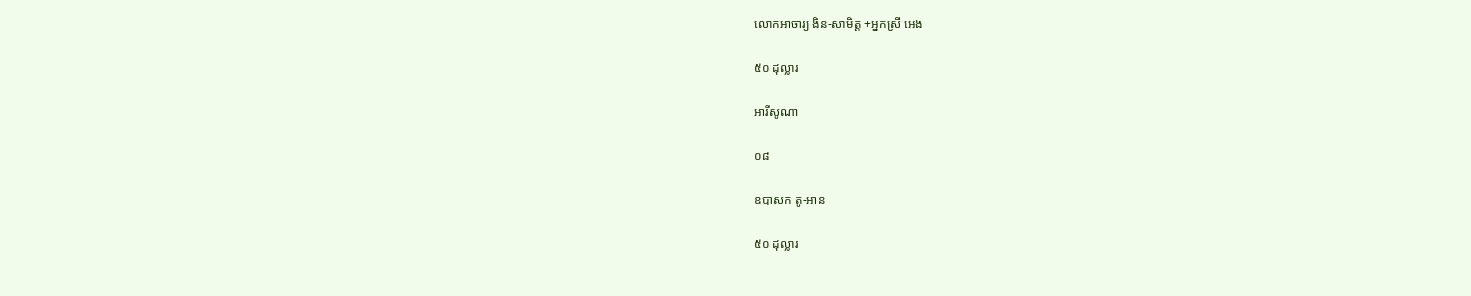លោកអាចារ្យ ងិន-សាមិត្ត +អ្នកស្រី អេង

៥០ ដុល្លារ

អារីសូណា

០៨

ឧបាសក តូ-អាន

៥០ ដុល្លារ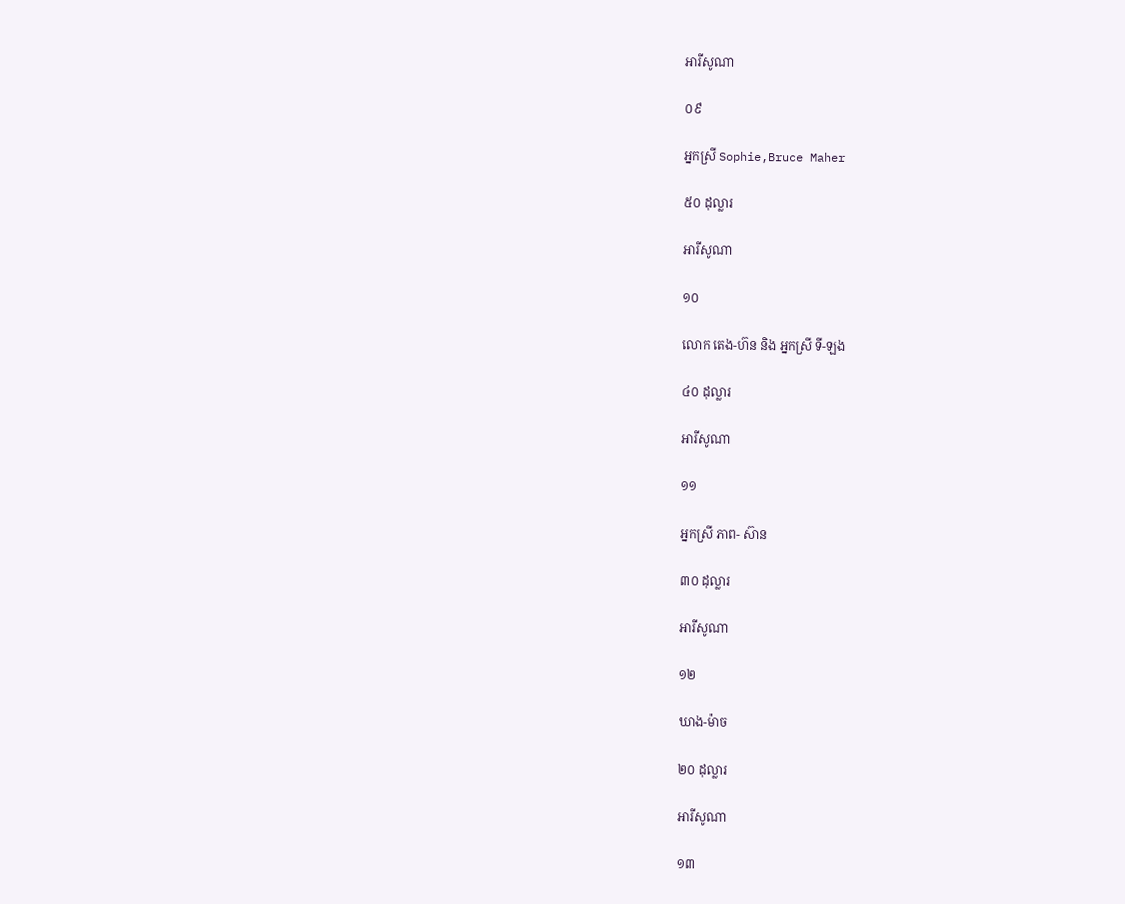អារីសូណា

០៩

អ្នកស្រី Sophie,Bruce Maher

៥០ ដុល្លារ

អារីសូណា

១០

លោក តេង-ហ៊ន និង អ្នកស្រី ទី-ឡង

៤០ ដុល្លារ

អារីសូណា

១១

អ្នកស្រី ភាព- ស៊ាន

៣០ ដុល្លារ

អារីសូណា

១២

ឃាង-ម៉ាច

២០ ដុល្លារ

អារីសូណា

១៣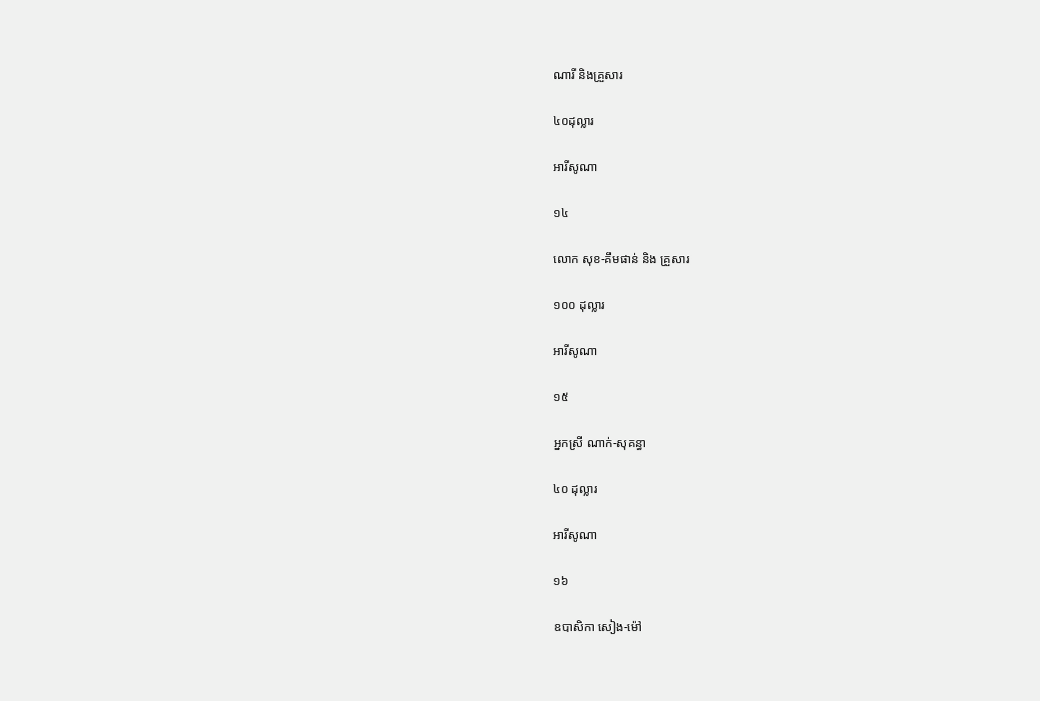ណារី និងគ្រួសារ

៤០ដុល្លារ

អារីសូណា

១៤

លោក សុខ-គឹមផាន់ និង គ្រួសារ

១០០ ដុល្លារ

អារីសូណា

១៥

អ្នកស្រី ណាក់-សុគន្ធា

៤០ ដុល្លារ

អារីសូណា

១៦

ឧបាសិកា សៀង-ម៉ៅ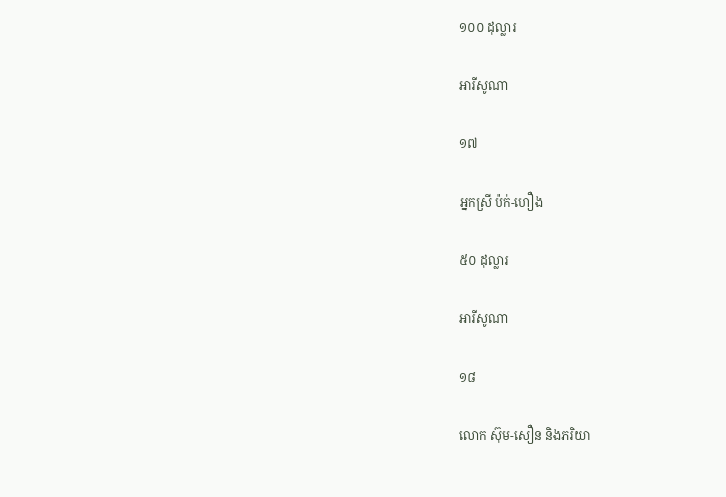១០០ ដុល្លារ

អារីសូណា

១៧

អ្នកស្រី ប៉ក់-ហឿង

៥០ ដុល្លារ

អារីសូណា

១៨

លោក ស៊ុម-សឿន និងភរិយា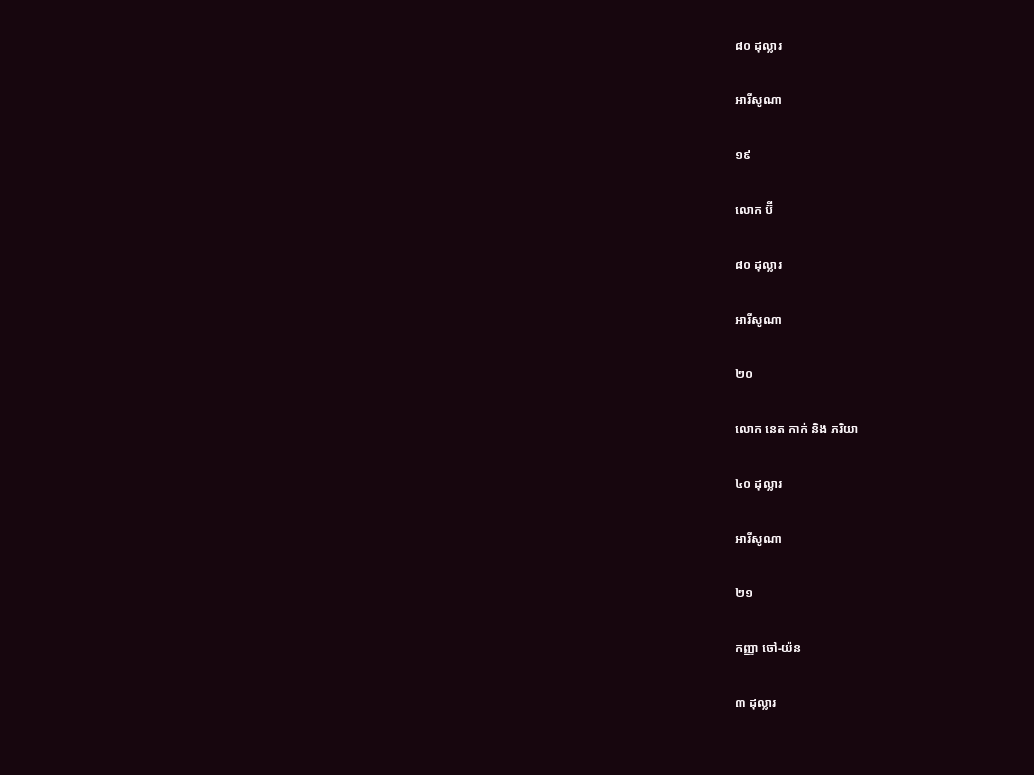៨០ ដុល្លារ

អារីសូណា

១៩

លោក ប៊ី

៨០ ដុល្លារ

អារីសូណា

២០

លោក នេត កាក់ និង ភរិយា

៤០ ដុល្លារ

អារីសូណា

២១

កញ្ញា ចៅ-យ៉ន

៣ ដុល្លារ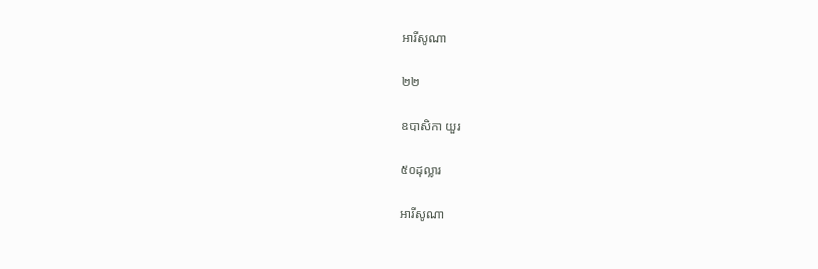អារីសូណា

២២

ឧបាសិកា យួរ

៥០ដុល្លារ

អារីសូណា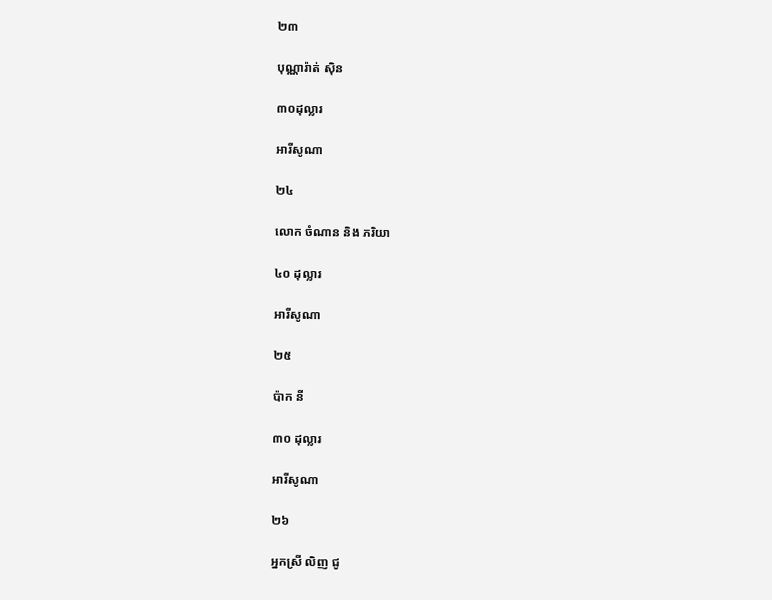២៣

បុណ្ណារ៉ាត់ ស៊ិន

៣០ដុល្លារ

អារីសូណា

២៤

លោក ចំណាន និង ភរិយា

៤០ ដុល្លារ

អារីសូណា

២៥

ប៉ាក នី

៣០ ដុល្លារ

អារីសូណា

២៦

អ្នកស្រី លិញ ជូ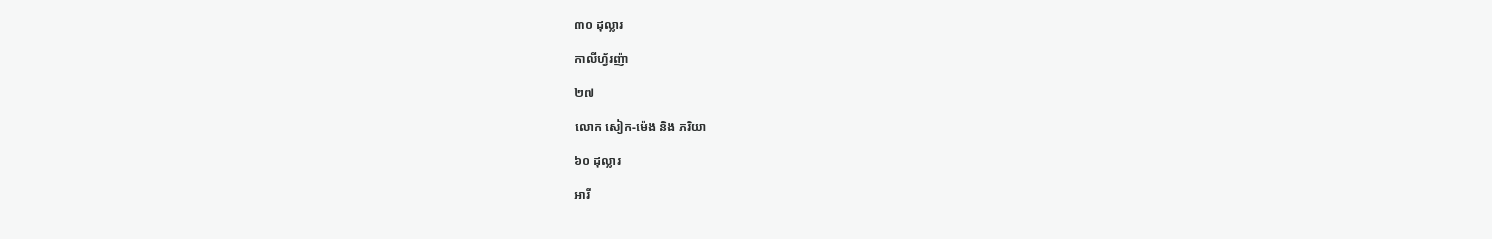៣០ ដុល្លារ

កាលីហ្វ័រញ៉ា

២៧

លោក សៀក-ម៉េង និង ភរិយា

៦០ ដុល្លារ

អារី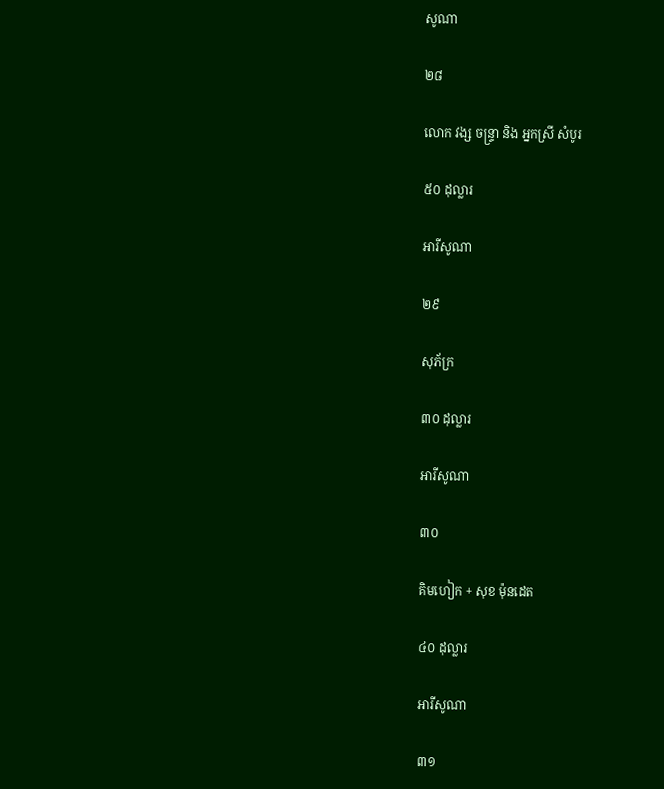សូណា

២៨

លោក វង្ស ចន្ទ្រា និង អ្នកស្រី សំបូរ

៥០ ដុល្លារ

អារីសូណា

២៩

សុភ័ក្រ

៣០ ដុល្លារ

អារីសូណា

៣០

គិមហៀក + សុខ ម៉ុនដេត

៤០ ដុល្លារ

អារីសូណា

៣១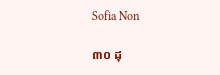Sofia Non

៣០ ដុ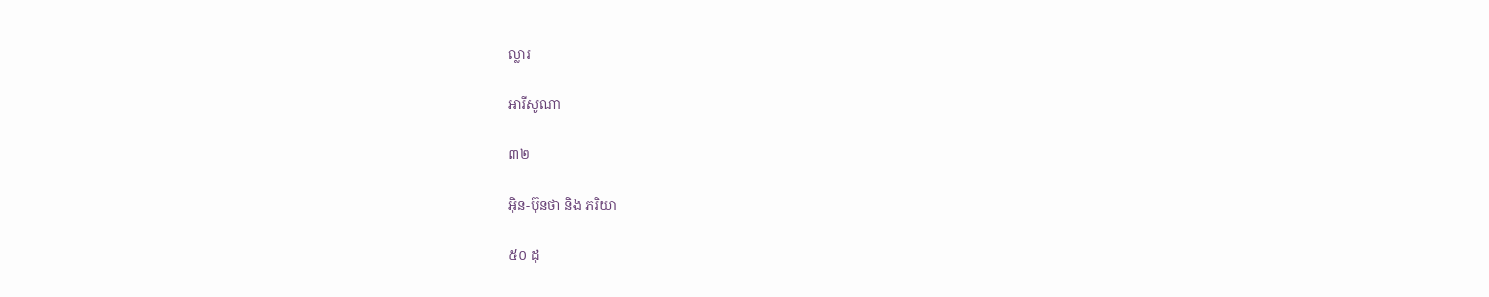ល្លារ

អារីសូណា

៣២

អ៊ិន-ប៊ុនថា និង ភរិយា

៥០ ដុ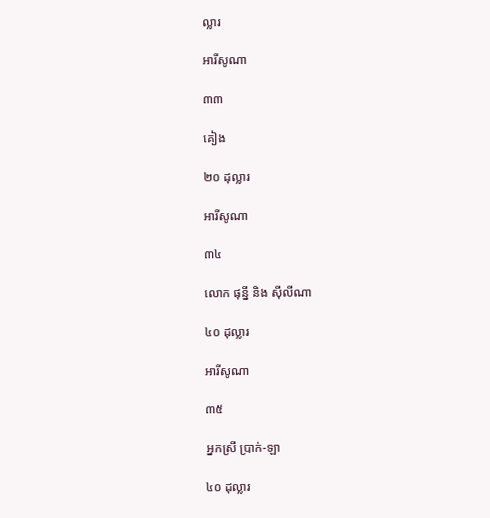ល្លារ

អារីសូណា

៣៣

គៀង

២០ ដុល្លារ

អារីសូណា

៣៤

លោក ផុន្នី និង ស៊ីលីណា

៤០ ដុល្លារ

អារីសូណា

៣៥

អ្នកស្រី ប្រាក់-ឡា

៤០ ដុល្លារ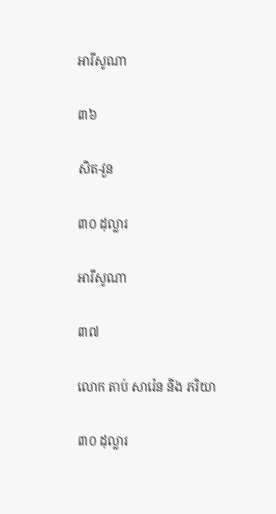អារីសូណា

៣៦

សិត-វួន

៣០ ដុល្លារ

អារីសូណា

៣៧

លោក តាប់ សារ៉េន និង ភរិយា

៣០ ដុល្លារ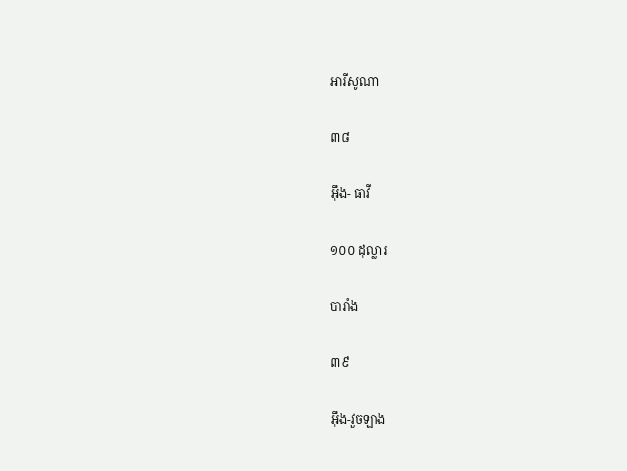អារីសូណា

៣៨

អ៊ឹង- ធាវី

១០០ ដុល្លារ

បារាំង

៣៩

អ៊ឹង-វួចឡាង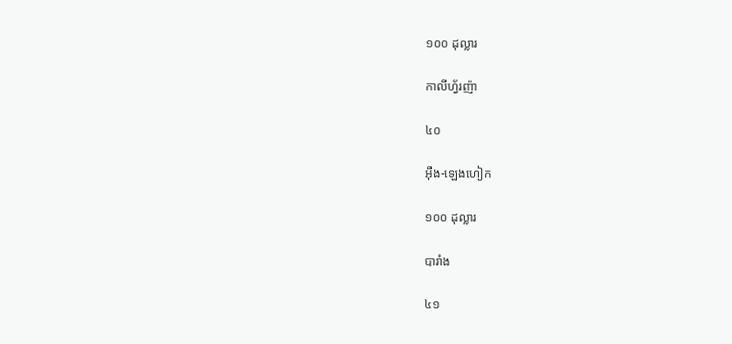១០០ ដុល្លារ

កាលីហ្វ័រញ៉ា

៤០

អ៊ឺង-ឡេងហៀក

១០០ ដុល្លារ

បារាំង

៤១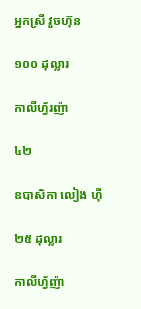អ្នកស្រី វួចហ៊ុន

១០០ ដុល្លារ

កាលីហ្វ័រញ៉ា

៤២

ឧបាសិកា លៀង ហ៊ី

២៥ ដុល្លារ

កាលីហ្វ័ញ៉ា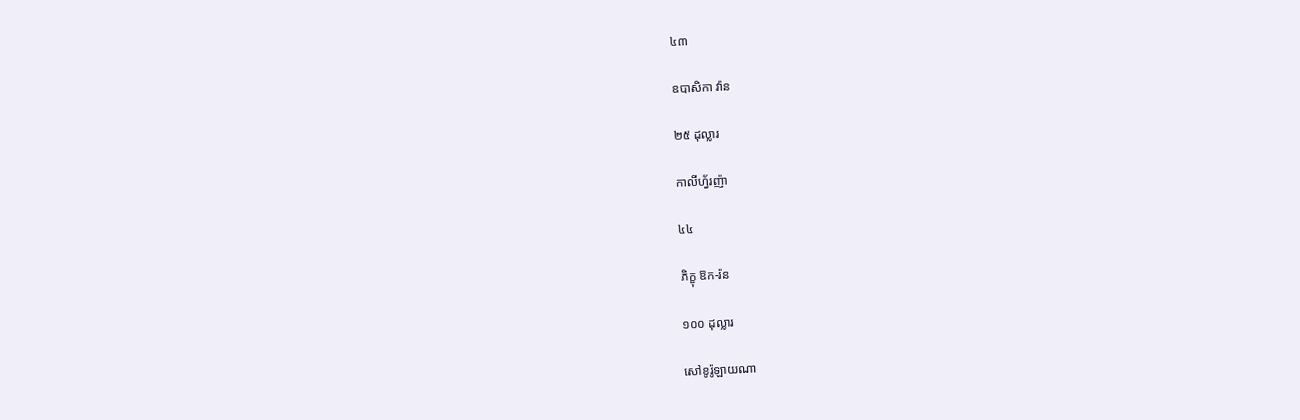៤៣

ឧបាសិកា វ៉ាន

២៥ ដុល្លារ

កាលីហ្វ័រញ៉ា

៤៤

ភិក្ខុ ឱក-រ៉ន

១០០ ដុល្លារ

សៅខូរ៉ូឡាយណា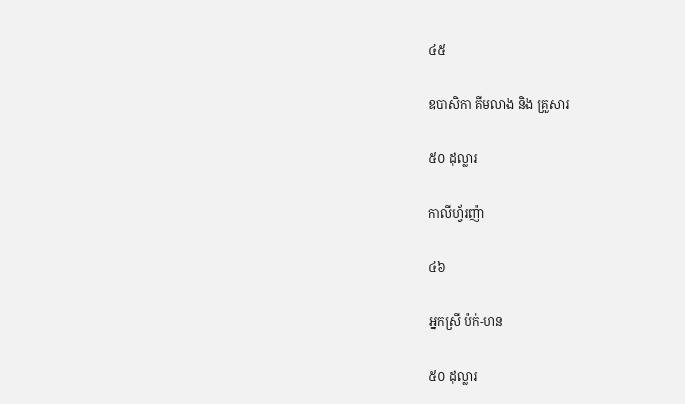៤៥

ឧបាសិកា គីមលាង និង គ្រួសារ

៥០ ដុល្លារ

កាលីហ្វ័រញ៉ា

៤៦

អ្នកស្រី ប៉ក់-ហន

៥០ ដុល្លារ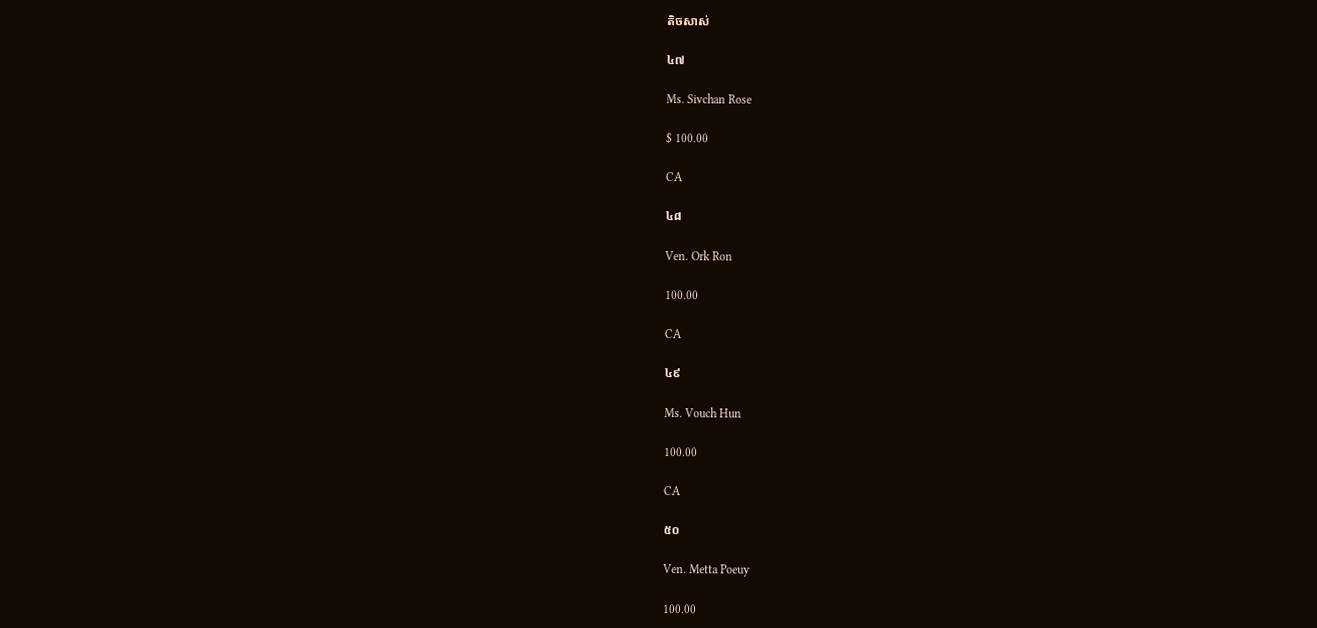តិចសាស់

៤៧

Ms. Sivchan Rose

$ 100.00

CA

៤៨

Ven. Ork Ron

100.00

CA

៤៩

Ms. Vouch Hun

100.00

CA

៥០

Ven. Metta Poeuy

100.00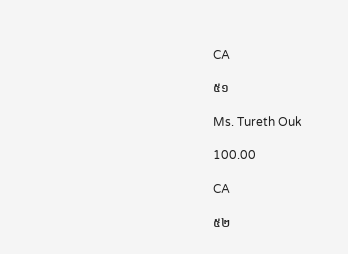CA

៥១

Ms. Tureth Ouk

100.00

CA

៥២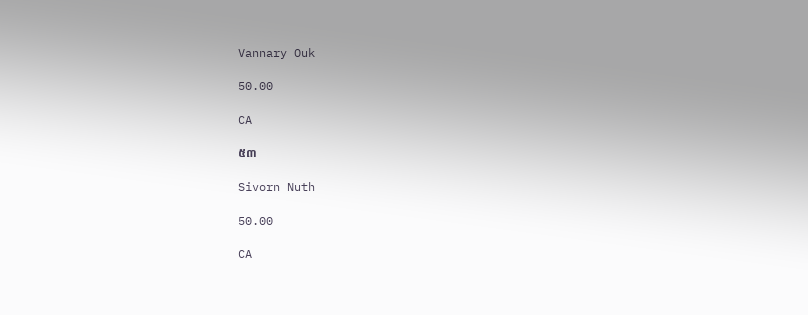Vannary Ouk

50.00

CA

៥៣

Sivorn Nuth

50.00

CA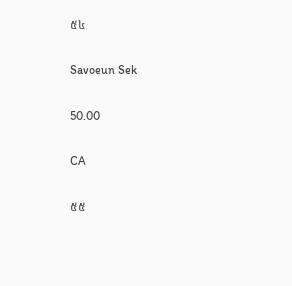៥៤

Savoeun Sek

50.00

CA

៥៥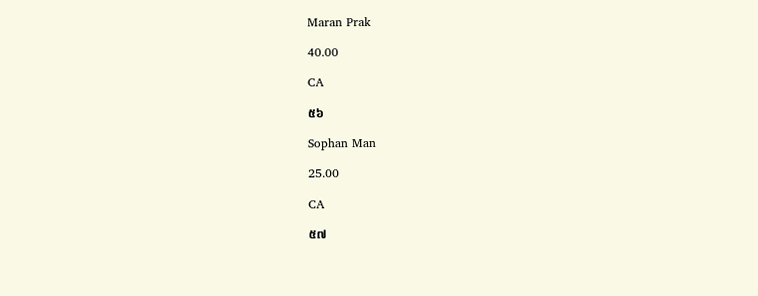Maran Prak

40.00

CA

៥៦

Sophan Man

25.00

CA

៥៧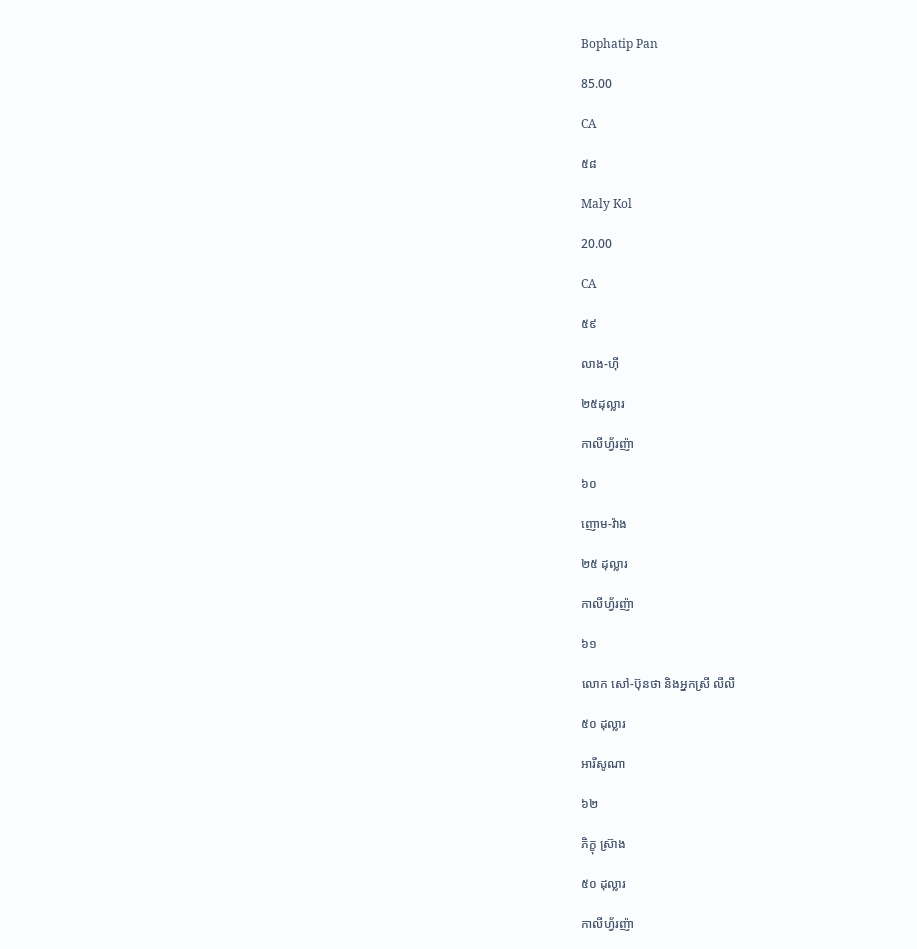Bophatip Pan

85.00

CA

៥៨

Maly Kol

20.00

CA

៥៩

លាង-ហ៊ី

២៥ដុល្លារ

កាលីហ្វ័រញ៉ា

៦០

ញោម-វ៉ាង

២៥ ដុល្លារ

កាលីហ្វ័រញ៉ា

៦១

លោក សៅ-ប៊ុនថា និងអ្នកស្រី លីលី

៥០ ដុល្លារ

អារីសូណា

៦២

ភិក្ខុ ស្រ៊ាង

៥០ ដុល្លារ

កាលីហ្វ័រញ៉ា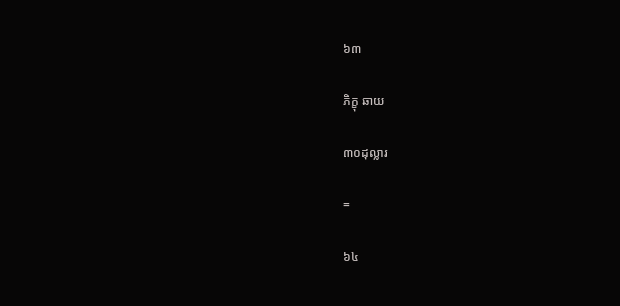៦៣

ភិក្ខុ ឆាយ

៣០ដុល្លារ

=

៦៤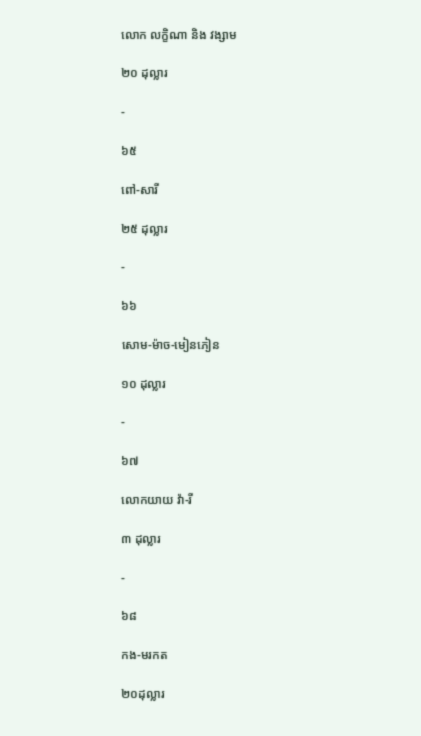លោក លក្ខិណា និង វង្សាម

២០ ដុល្លារ

-

៦៥

ពៅ-សារី

២៥ ដុល្លារ

-

៦៦

សោម-ម៉ាច-មៀនភៀន

១០ ដុល្លារ

-

៦៧

លោកយាយ វ៉ា-រី

៣ ដុល្លារ

-

៦៨

កង-មរកត

២០ដុល្លារ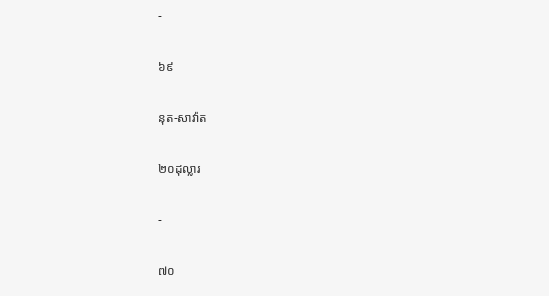-

៦៩

នុត-សាវ៉ាត

២០ដុល្លារ

-

៧០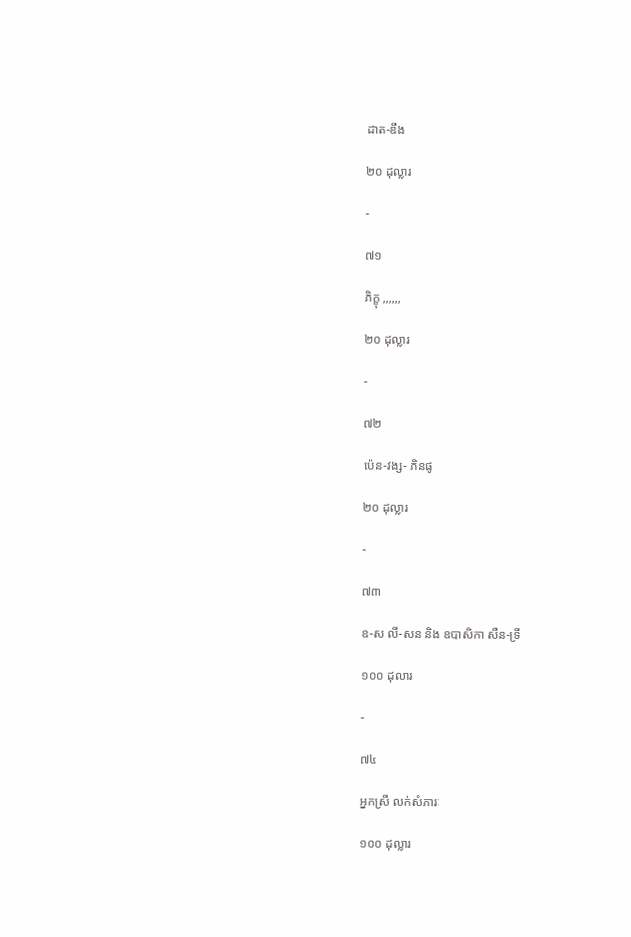ដាត-ឌឹង

២០ ដុល្លារ

-

៧១

ភិក្ខុ ,,,,,,

២០ ដុល្លារ

-

៧២

ប៉េន-វង្ស- ភិនផូ

២០ ដុល្លារ

-

៧៣

ឧ-ស លី-សន និង ឧបាសិកា សឺន-ទ្រី

១០០ ដុលារ

-

៧៤

អ្នកស្រី លក់សំភារៈ

១០០ ដុល្លារ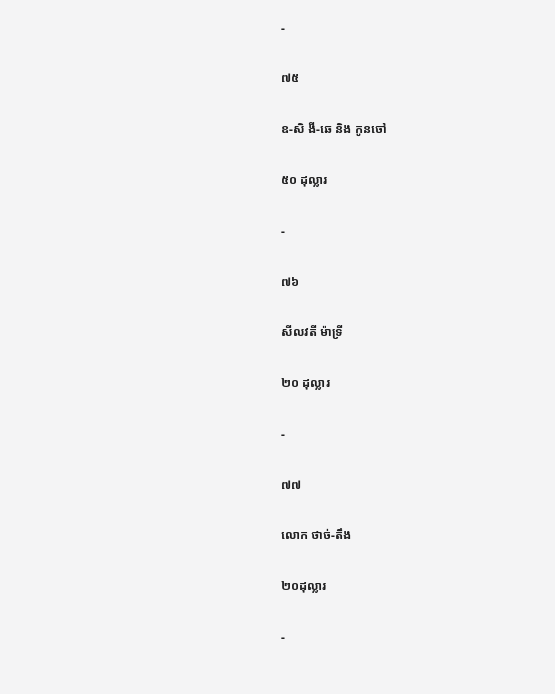-

៧៥

ឧ-សិ ងី-ឆេ និង កូនចៅ

៥០ ដុល្លារ

-

៧៦

សីលវតី ម៉ាទ្រី

២០ ដុល្លារ

-

៧៧

លោក ថាច់-តឹង

២០ដុល្លារ

-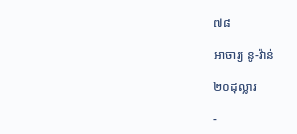៧៨

អាចារ្យ នូ-វ៉ាន់

២០ដុល្លារ

-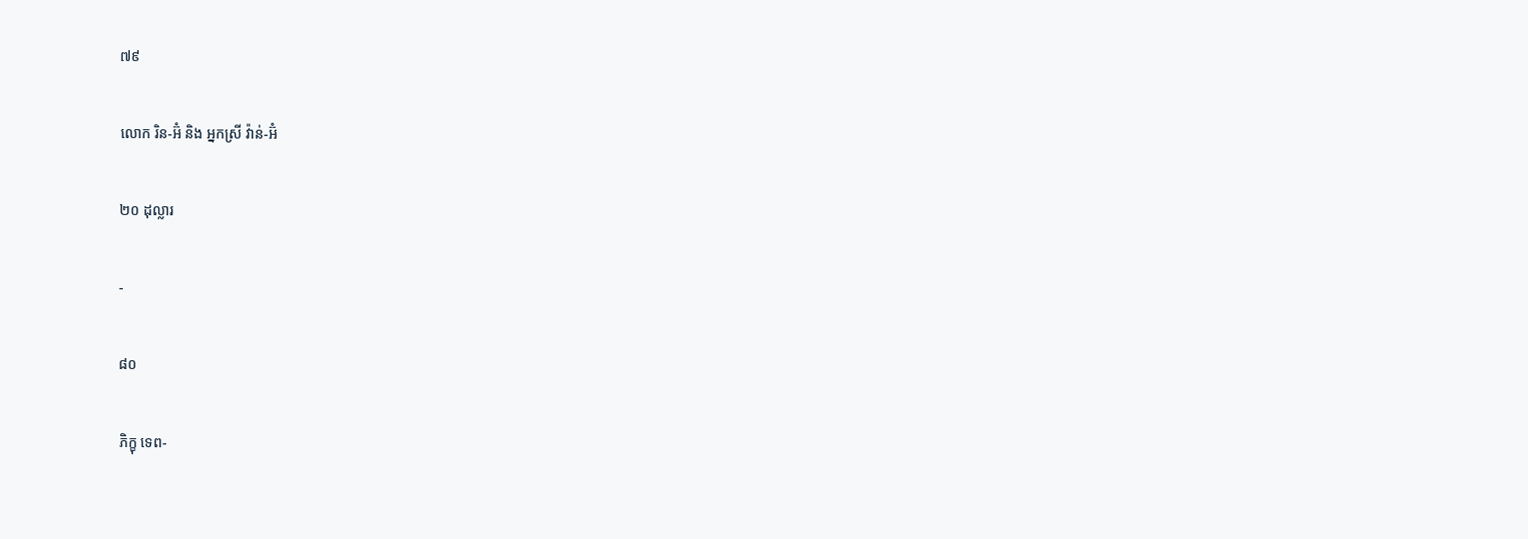៧៩

លោក រិន-អ៊ំ និង អ្នកស្រី វ៉ាន់-អ៊ំ

២០ ដុល្លារ

-

៨០

ភិក្ខុ ទេព-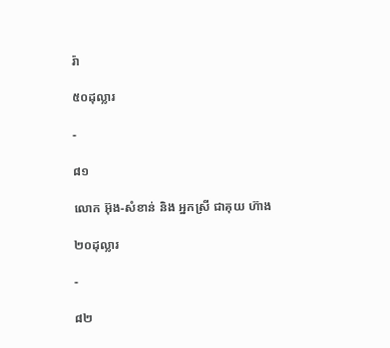រ៉ា

៥០ដុល្លារ

-

៨១

លោក អ៊ុង-សំខាន់ និង អ្នកស្រី ជាគុយ ហ៊ាង

២០ដុល្លារ

-

៨២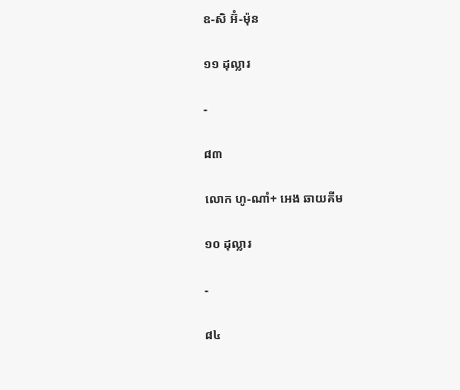ឧ-សិ អ៊ំ-ម៉ុន

១១ ដុល្លារ

-

៨៣

លោក ហូ-ណាំ+ អេង ឆាយគីម

១០ ដុល្លារ

-

៨៤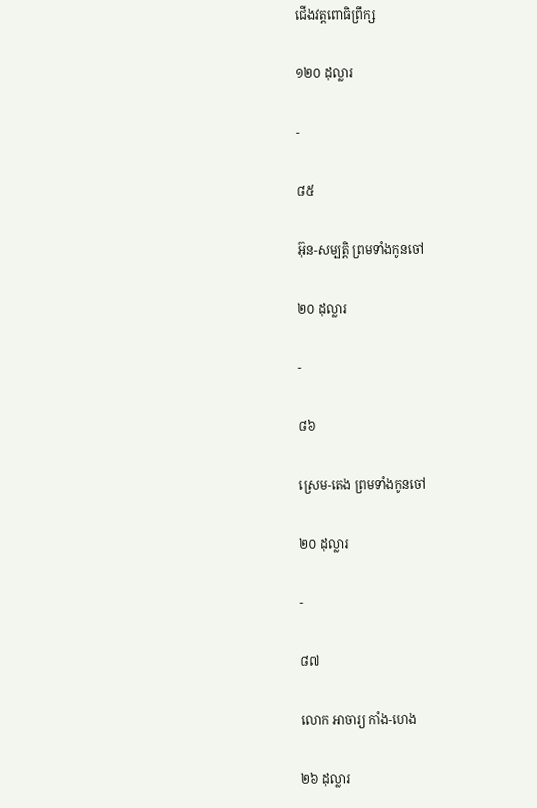ជើងវត្តពោធិព្រឹក្ស

១២០ ដុល្លារ

-

៨៥

អ៊ុន-សម្បត្តិ ព្រមទាំងកូនចៅ

២០ ដុល្លារ

-

៨៦

ស្រេម-តេង ព្រមទាំងកូនចៅ

២០ ដុល្លារ

-

៨៧

លោក អាចារ្យ កាំង-ហេង

២៦ ដុល្លារ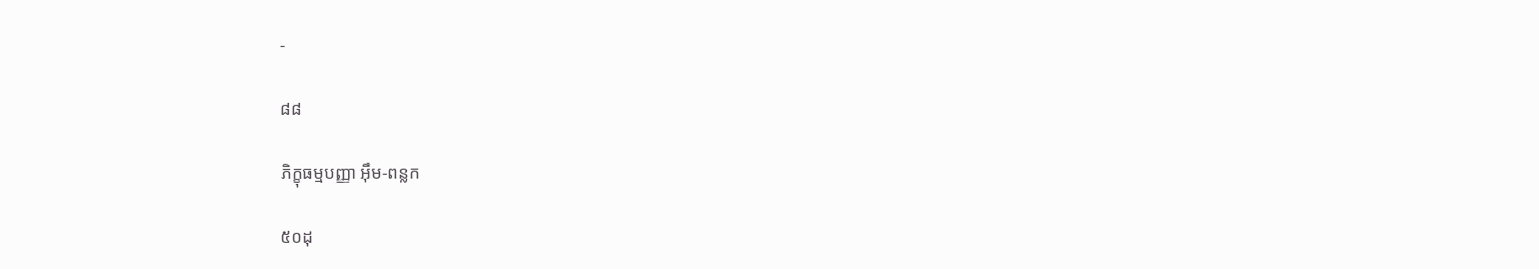-

៨៨

ភិក្ខុធម្មបញ្ញា អ៊ឹម-ពន្លក

៥០ដុ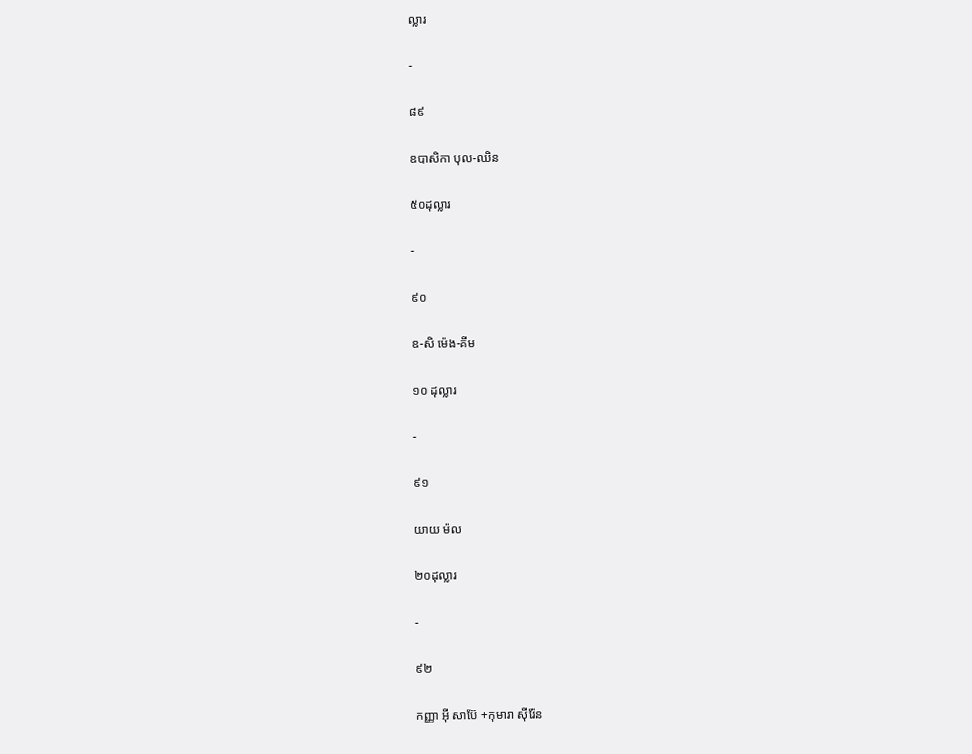ល្លារ

-

៨៩

ឧបាសិកា បុល-ឈិន

៥០ដុល្លារ

-

៩០

ឧ-សិ ម៉េង-គីម

១០ ដុល្លារ

-

៩១

យាយ ម៉ល

២០ដុល្លារ

-

៩២

កញ្ញា អ៊ី សាប៊ែ +កុមារា ស៊ីរ៉ែន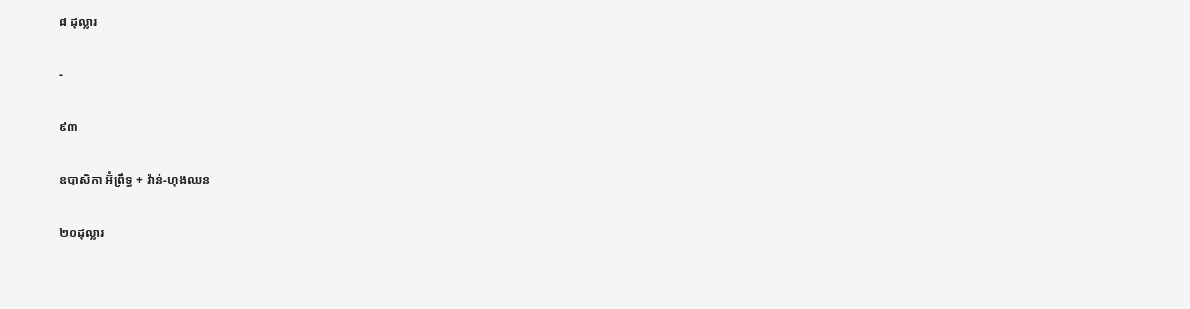៨ ដុល្លារ

-

៩៣

ឧបាសិកា អ៊ំព្រឹទ្ធ + វ៉ាន់-ហុងឈន

២០ដុល្លារ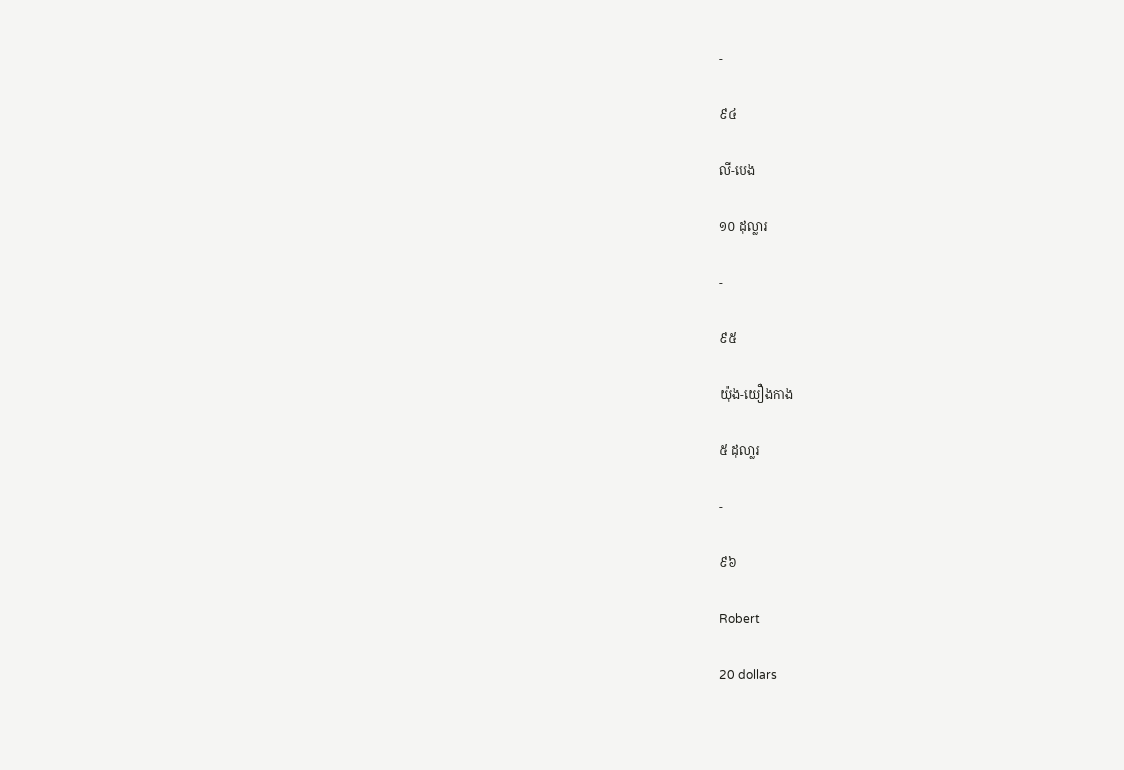-

៩៤

លី-បេង

១០ ដុល្លារ

-

៩៥

យ៉ុង-យឿងកាង

៥ ដុលា្លរ

-

៩៦

Robert

20 dollars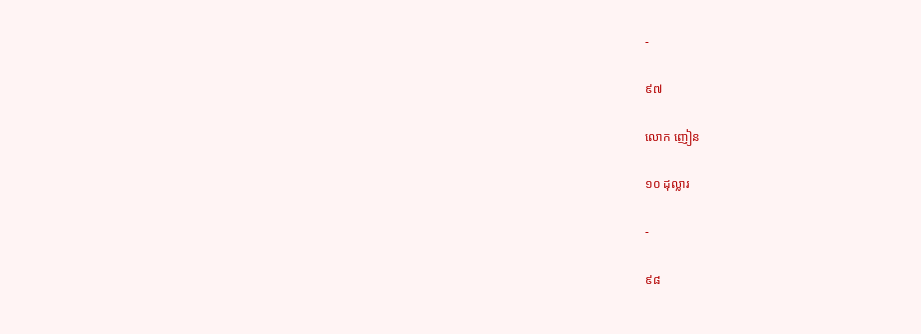-

៩៧

លោក ញៀន

១០ ដុល្លារ

-

៩៨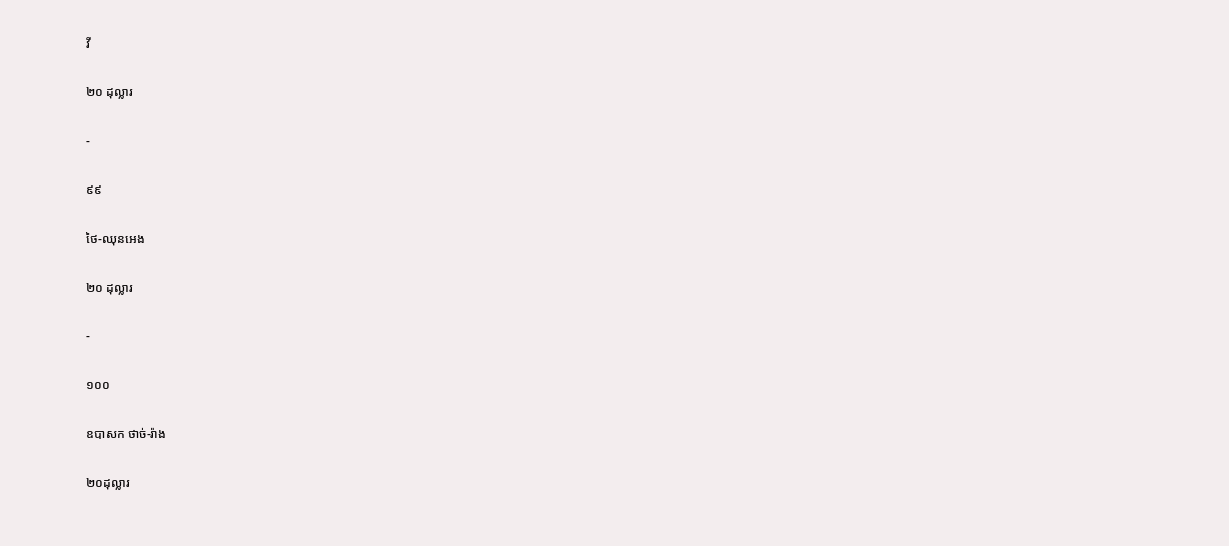វី

២០ ដុល្លារ

-

៩៩

ថៃ-ឈុនអេង

២០ ដុល្លារ

-

១០០

ឧបាសក ថាច់-រ៉ាង

២០ដុល្លារ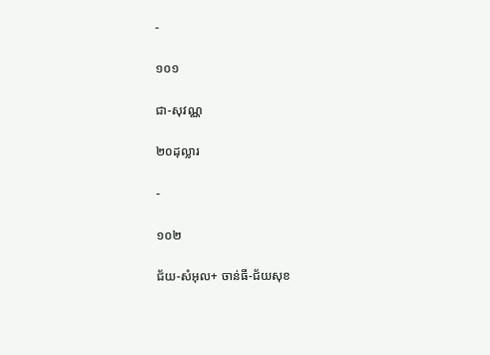-

១០១

ជា-សុវណ្ណ

២០ដុល្លារ

-

១០២

ជ័យ-សំអុល+ ចាន់ធី-ជ័យសុខ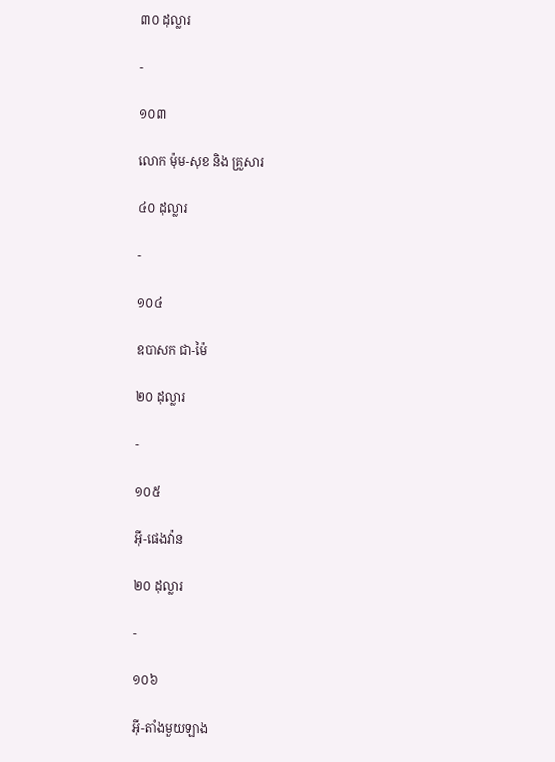៣០ ដុល្លារ

-

១០៣

លោក ម៉ុម-សុខ និង គ្រួសារ

៤០ ដុល្លារ

-

១០៤

ឧបាសក ជា-ម៉ៃ

២០ ដុល្លារ

-

១០៥

អ៊ី-ផេងវ៉ាន

២០ ដុល្លារ

-

១០៦

អ៊ី-តាំងមួយឡាង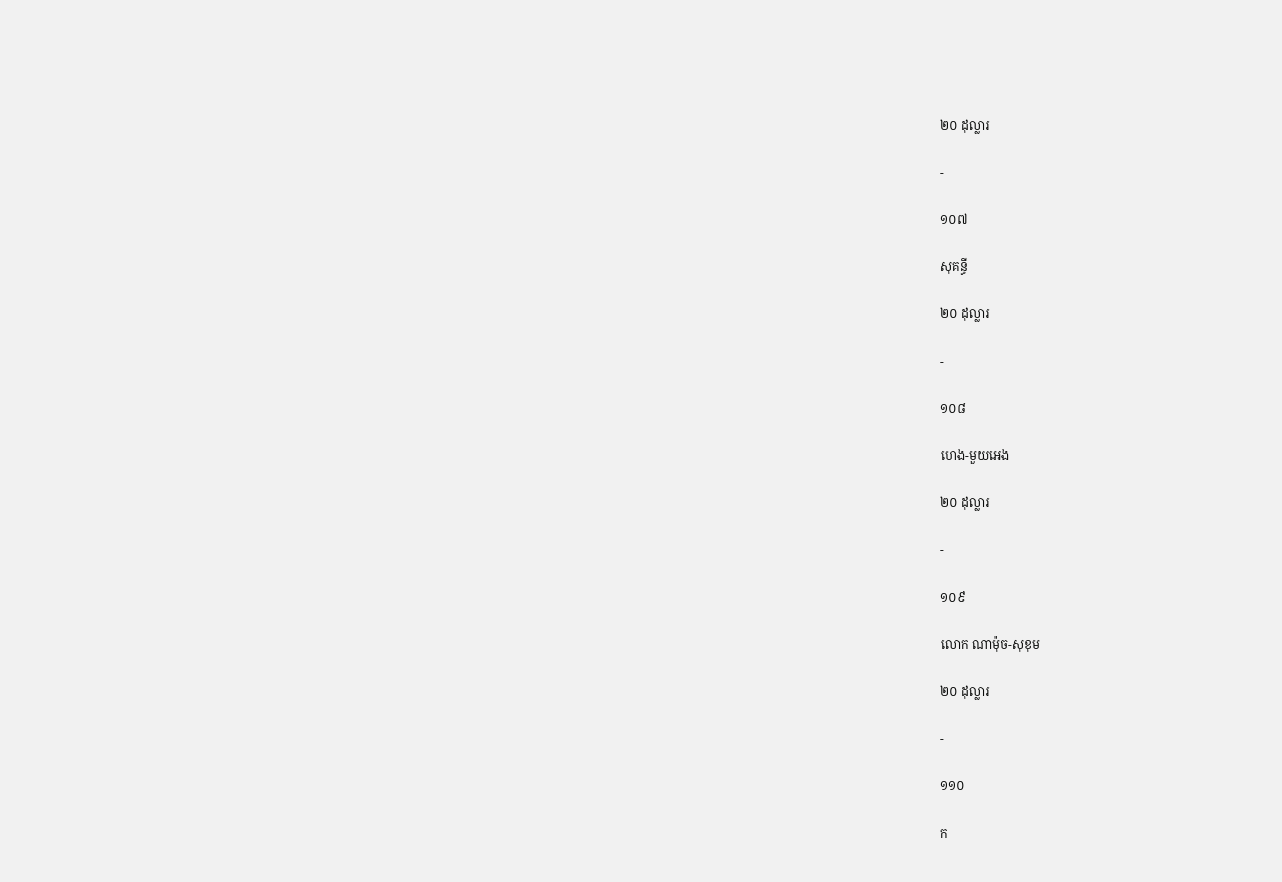២០ ដុល្លារ

-

១០៧

សុគន្ធី

២០ ដុល្លារ

-

១០៨

ហេង-មួយអេង

២០ ដុល្លារ

-

១០៩

លោក ណាម៉ុច-សុខុម

២០ ដុល្លារ

-

១១០

ក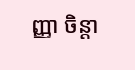ញ្ញា ចិន្តា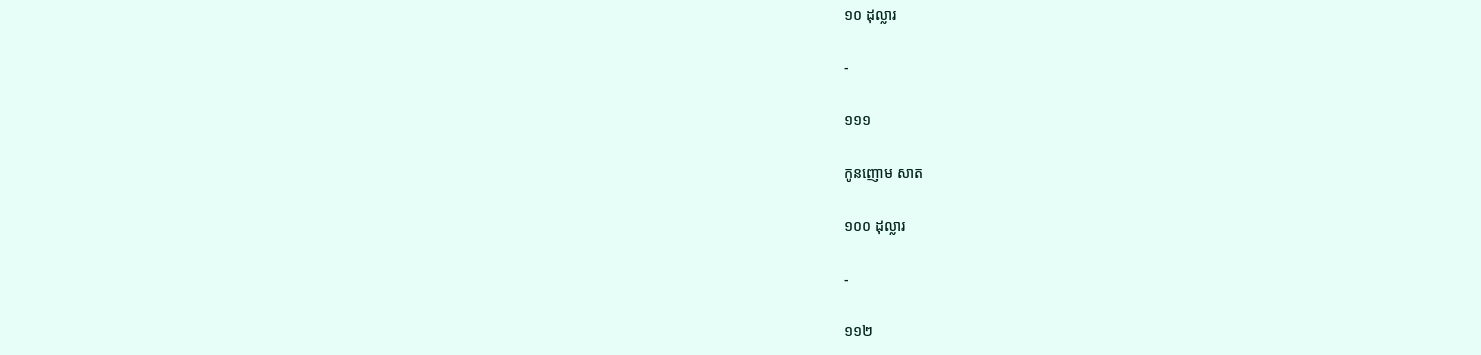១០ ដុល្លារ

-

១១១

កូនញោម សាត

១០០ ដុល្លារ

-

១១២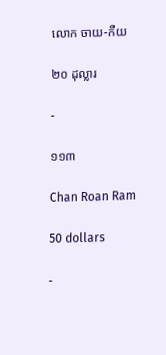លោក ចាយ-កឺយ

២០ ដុល្លារ

-

១១៣

Chan Roan Ram

50 dollars

-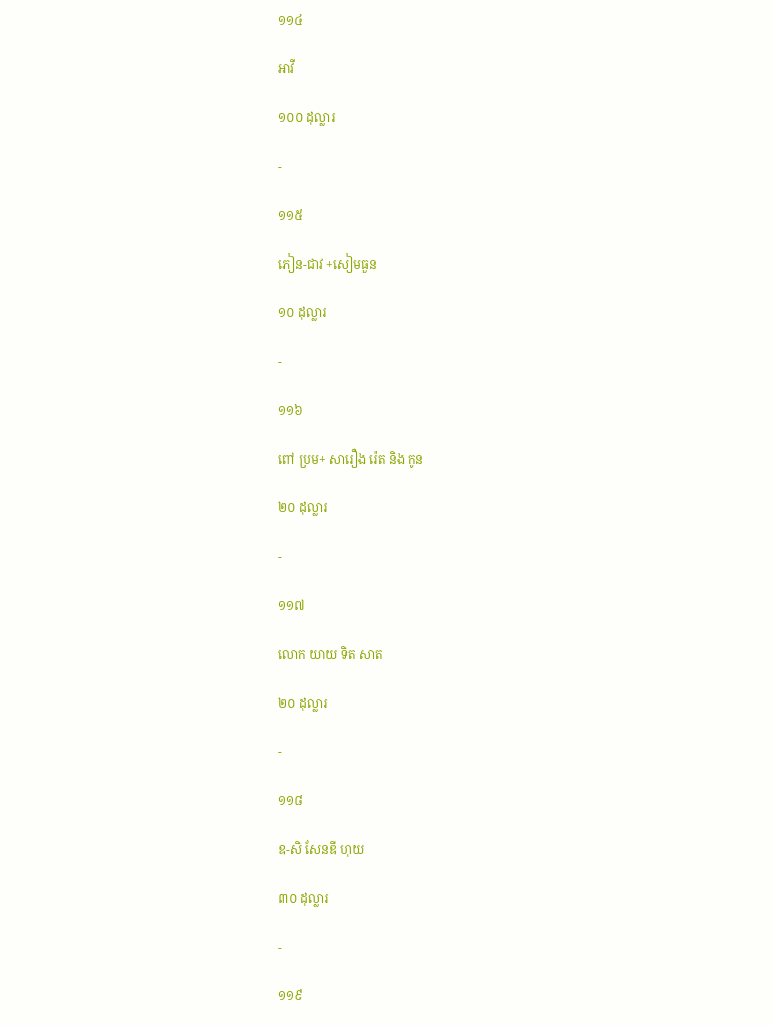១១៤

អាវី

១០០ ដុល្លារ

-

១១៥

ភៀន-ជាវ +សៀមធួន

១០ ដុល្លារ

-

១១៦

ពៅ ប្រម+ សារឿង រ៉េត និង កូន

២០ ដុល្លារ

-

១១៧

លោក យាយ ទិត សាត

២០ ដុល្លារ

-

១១៨

ឧ-សិ សែនឌី ហុយ

៣០ ដុល្លារ

-

១១៩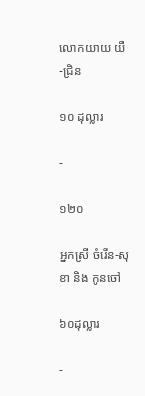លោកយាយ យឺ-ជ្រិន

១០ ដុល្លារ

-

១២០

អ្នកស្រី ចំរើន-សុខា និង កូនចៅ

៦០ដុល្លារ

-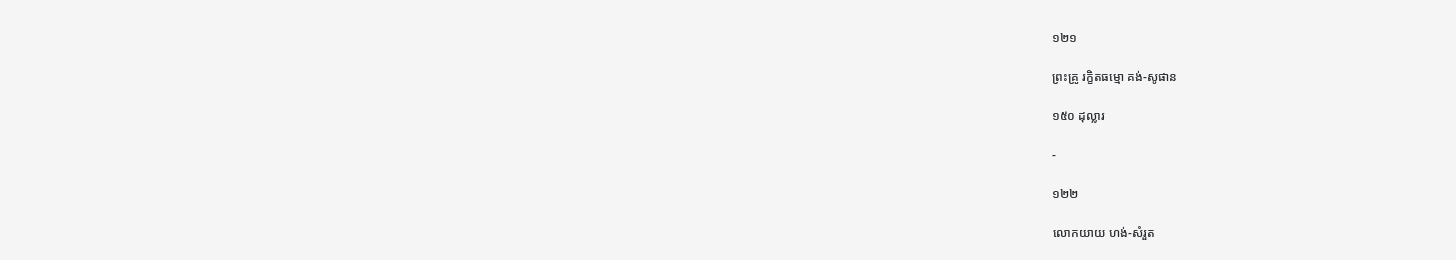១២១

ព្រះគ្រូ រក្ខិតធម្មោ គង់-សូផាន

១៥០ ដុល្លារ

-

១២២

លោកយាយ ហង់-សំរួត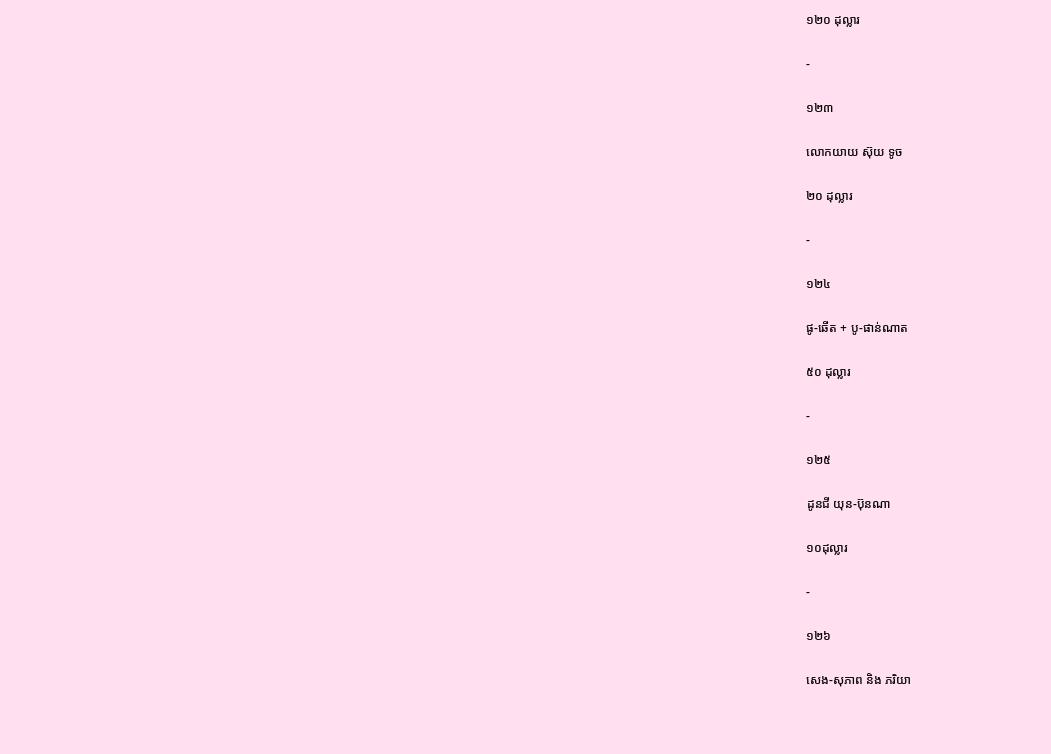១២០ ដុល្លារ

-

១២៣

លោកយាយ ស៊ុយ ទូច

២០ ដុល្លារ

-

១២៤

ផូ-ឆើត + បូ-ផាន់ណាត

៥០ ដុល្លារ

-

១២៥

ដូនជី យុន-ប៊ុនណា

១០ដុល្លារ

-

១២៦

សេង-សុភាព និង ភរិយា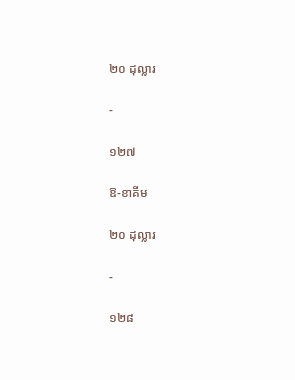២០ ដុល្លារ

-

១២៧

ឱ-ខាគីម

២០ ដុល្លារ

-

១២៨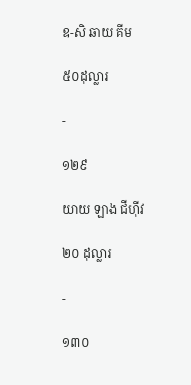ឧ-សិ ឆាយ គីម

៥០ដុល្លារ

-

១២៩

យាយ ឡាង ជីហ៊ីវ

២០ ដុល្លារ

-

១៣០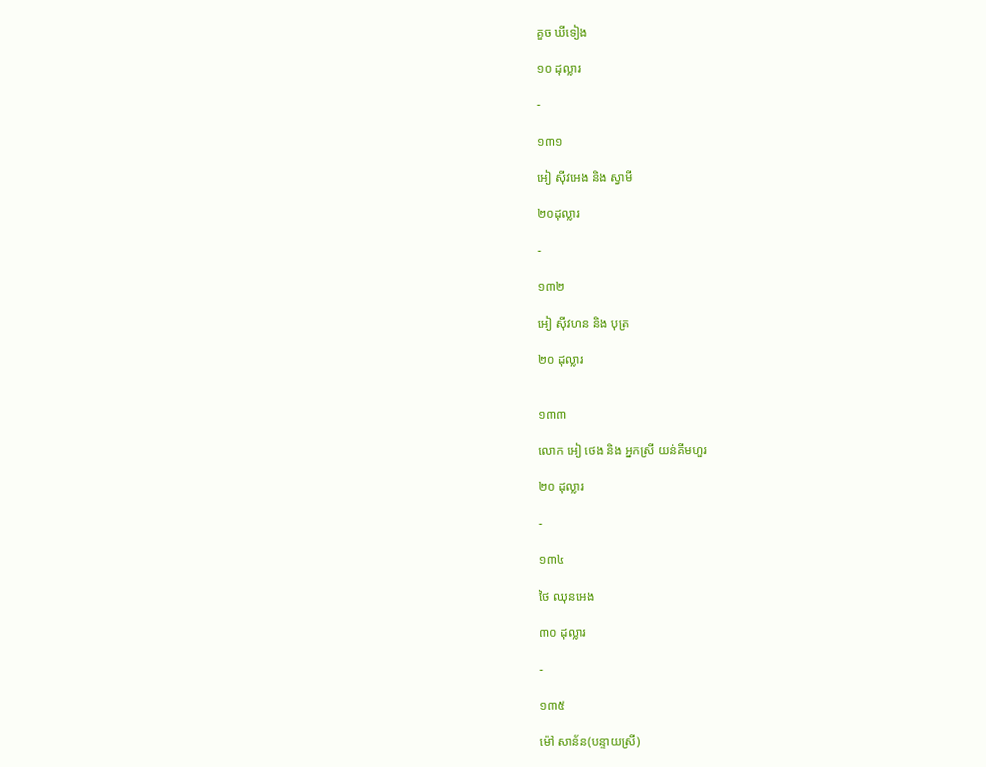គួច ឃីទៀង

១០ ដុល្លារ

-

១៣១

អៀ ស៊ីវអេង និង ស្វាមី

២០ដុល្លារ

-

១៣២

អៀ ស៊ីវហន និង បុត្រ

២០ ដុល្លារ


១៣៣

លោក អៀ ថេង និង អ្នកស្រី យន់គីមហួរ

២០ ដុល្លារ

-

១៣៤

ថៃ ឈុនអេង

៣០ ដុល្លារ

-

១៣៥

ម៉ៅ សាន័ន(បន្ទាយស្រី)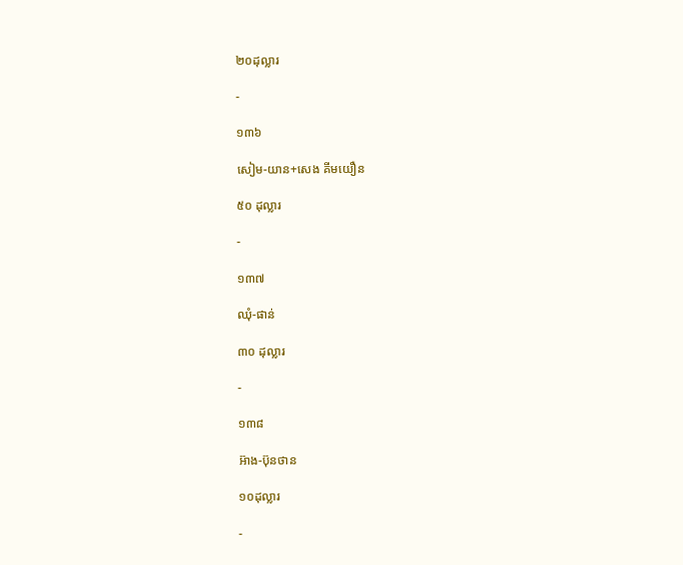២០ដុល្លារ

-

១៣៦

សៀម-យាន+សេង គីមយឿន

៥០ ដុល្លារ

-

១៣៧

ឈុំ-ផាន់

៣០ ដុល្លារ

-

១៣៨

អ៊ាង-ប៊ុនថាន

១០ដុល្លារ

-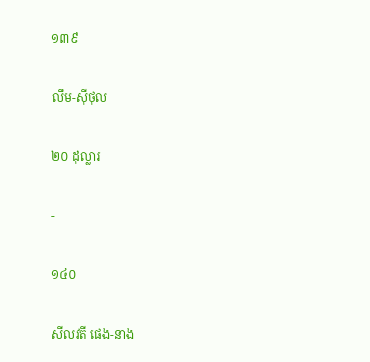១៣៩

លឹម-ស៊ីថុល

២០ ដុល្លារ

-

១៤០

សីលវតី ផេង-នាង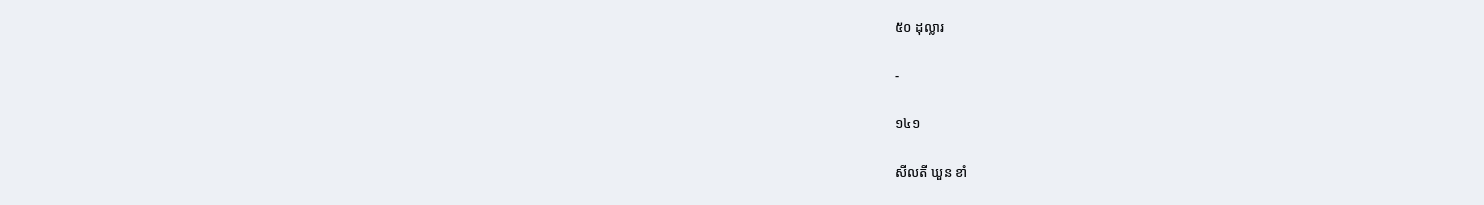៥០ ដុល្លារ

-

១៤១

សីលតី ឃួន ខាំ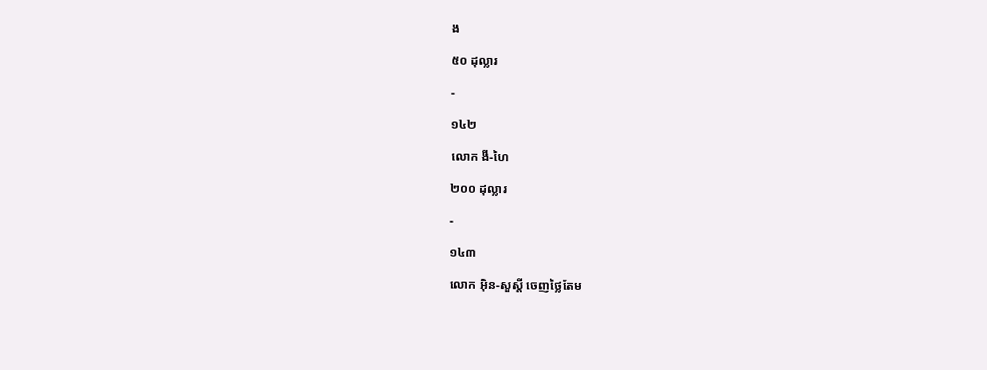ង

៥០ ដុល្លារ

-

១៤២

លោក ងី-ហៃ

២០០ ដុល្លារ

-

១៤៣

លោក អ៊ិន-សួស្តី ចេញថ្លៃតែម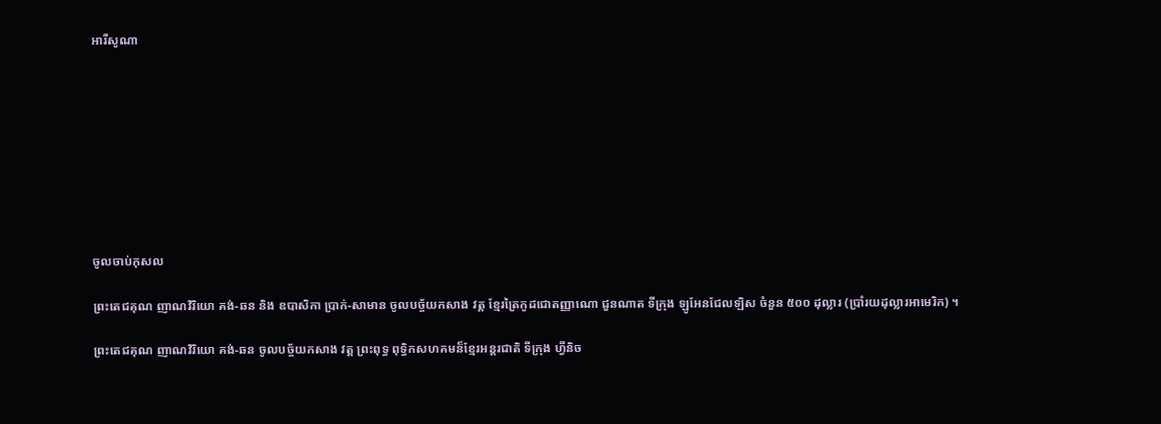អារីសូណា









ចូលចាប់កុសល

ព្រះតេជគុណ ញាណវិរិយោ គង់-ឆន និង ឧបាសិកា ប្រាក់-សាមាន ចូលបច្ច័យកសាង វត្ត ខ្មែរត្រៃកូដជោតញ្ញាណោ ជួនណាត ទីក្រុង ឡូអែនជែលឡិស ចំនួន ៥០០ ដុល្លារ (ប្រាំរយដុល្លារអាមេរិក) ។

ព្រះតេជគុណ ញាណវិរិយោ គង់-ឆន ចូលបច្ច័យកសាង វត្ត ព្រះពុទ្ធ ពុទ្ធិកសហគមន៏ខ្មែរអន្តរជាតិ ទីក្រុង ហ្វីនិច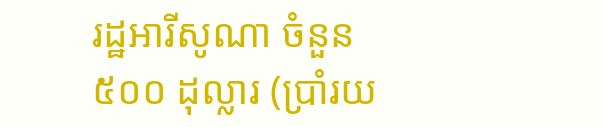រដ្ឋអារីសូណា ចំនួន ៥០០ ដុល្លារ (ប្រាំរយ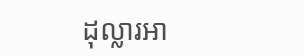ដុល្លារអា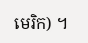មេរិក) ។